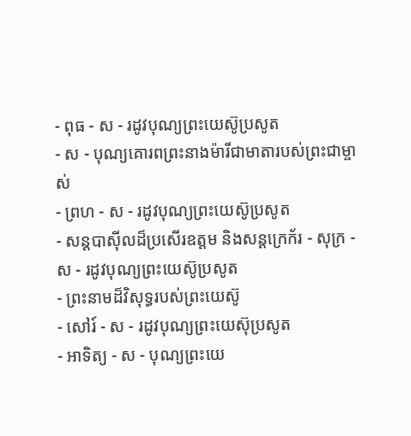- ពុធ - ស - រដូវបុណ្យព្រះយេស៊ូប្រសូត
- ស - បុណ្យគោរពព្រះនាងម៉ារីជាមាតារបស់ព្រះជាម្ចាស់
- ព្រហ - ស - រដូវបុណ្យព្រះយេស៊ូប្រសូត
- សន្ដបាស៊ីលដ៏ប្រសើរឧត្ដម និងសន្ដក្រេក័រ - សុក្រ - ស - រដូវបុណ្យព្រះយេស៊ូប្រសូត
- ព្រះនាមដ៏វិសុទ្ធរបស់ព្រះយេស៊ូ
- សៅរ៍ - ស - រដូវបុណ្យព្រះយេស៊ុប្រសូត
- អាទិត្យ - ស - បុណ្យព្រះយេ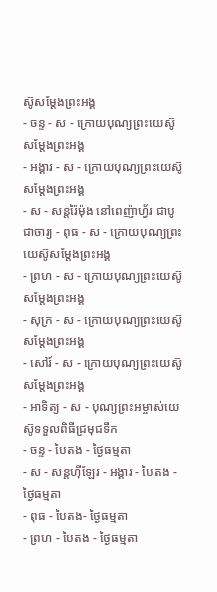ស៊ូសម្ដែងព្រះអង្គ
- ចន្ទ - ស - ក្រោយបុណ្យព្រះយេស៊ូសម្ដែងព្រះអង្គ
- អង្គារ - ស - ក្រោយបុណ្យព្រះយេស៊ូសម្ដែងព្រះអង្គ
- ស - សន្ដរ៉ៃម៉ុង នៅពេញ៉ាហ្វ័រ ជាបូជាចារ្យ - ពុធ - ស - ក្រោយបុណ្យព្រះយេស៊ូសម្ដែងព្រះអង្គ
- ព្រហ - ស - ក្រោយបុណ្យព្រះយេស៊ូសម្ដែងព្រះអង្គ
- សុក្រ - ស - ក្រោយបុណ្យព្រះយេស៊ូសម្ដែងព្រះអង្គ
- សៅរ៍ - ស - ក្រោយបុណ្យព្រះយេស៊ូសម្ដែងព្រះអង្គ
- អាទិត្យ - ស - បុណ្យព្រះអម្ចាស់យេស៊ូទទួលពិធីជ្រមុជទឹក
- ចន្ទ - បៃតង - ថ្ងៃធម្មតា
- ស - សន្ដហ៊ីឡែរ - អង្គារ - បៃតង - ថ្ងៃធម្មតា
- ពុធ - បៃតង- ថ្ងៃធម្មតា
- ព្រហ - បៃតង - ថ្ងៃធម្មតា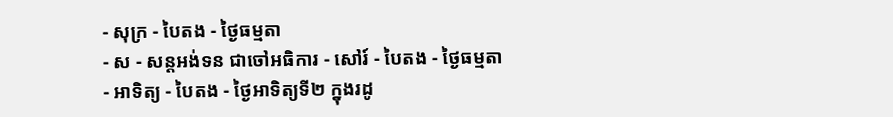- សុក្រ - បៃតង - ថ្ងៃធម្មតា
- ស - សន្ដអង់ទន ជាចៅអធិការ - សៅរ៍ - បៃតង - ថ្ងៃធម្មតា
- អាទិត្យ - បៃតង - ថ្ងៃអាទិត្យទី២ ក្នុងរដូ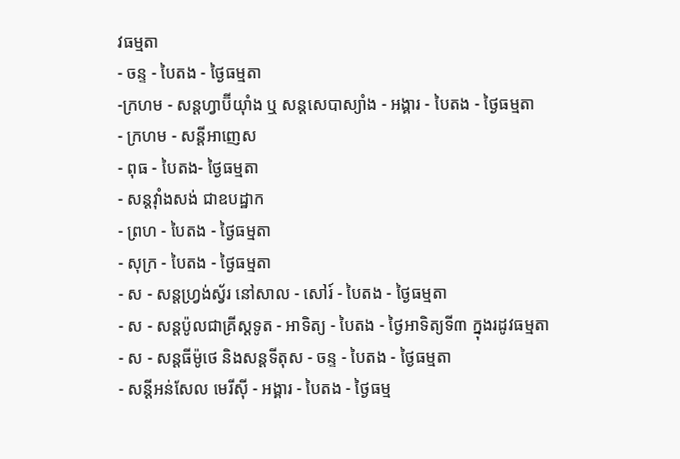វធម្មតា
- ចន្ទ - បៃតង - ថ្ងៃធម្មតា
-ក្រហម - សន្ដហ្វាប៊ីយ៉ាំង ឬ សន្ដសេបាស្យាំង - អង្គារ - បៃតង - ថ្ងៃធម្មតា
- ក្រហម - សន្ដីអាញេស
- ពុធ - បៃតង- ថ្ងៃធម្មតា
- សន្ដវ៉ាំងសង់ ជាឧបដ្ឋាក
- ព្រហ - បៃតង - ថ្ងៃធម្មតា
- សុក្រ - បៃតង - ថ្ងៃធម្មតា
- ស - សន្ដហ្វ្រង់ស្វ័រ នៅសាល - សៅរ៍ - បៃតង - ថ្ងៃធម្មតា
- ស - សន្ដប៉ូលជាគ្រីស្ដទូត - អាទិត្យ - បៃតង - ថ្ងៃអាទិត្យទី៣ ក្នុងរដូវធម្មតា
- ស - សន្ដធីម៉ូថេ និងសន្ដទីតុស - ចន្ទ - បៃតង - ថ្ងៃធម្មតា
- សន្ដីអន់សែល មេរីស៊ី - អង្គារ - បៃតង - ថ្ងៃធម្ម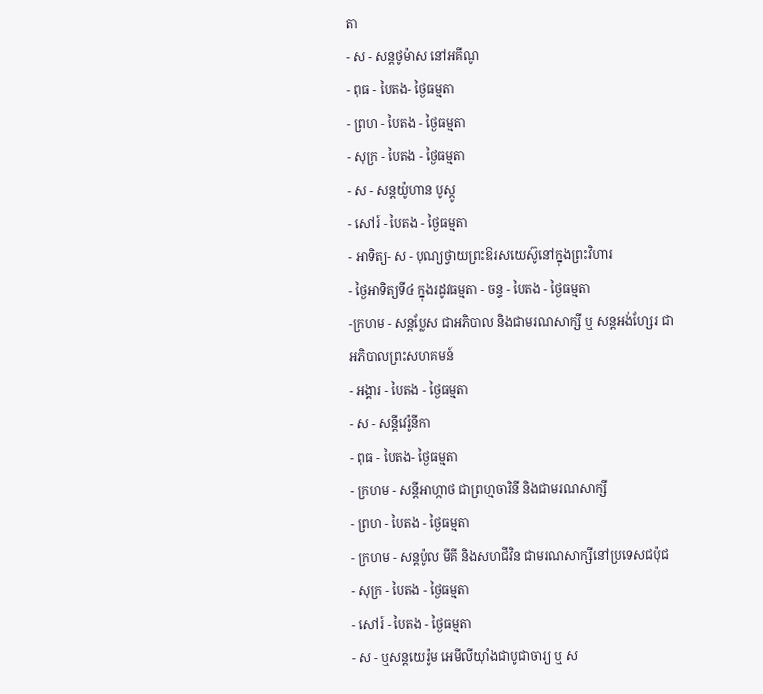តា
- ស - សន្ដថូម៉ាស នៅអគីណូ
- ពុធ - បៃតង- ថ្ងៃធម្មតា
- ព្រហ - បៃតង - ថ្ងៃធម្មតា
- សុក្រ - បៃតង - ថ្ងៃធម្មតា
- ស - សន្ដយ៉ូហាន បូស្កូ
- សៅរ៍ - បៃតង - ថ្ងៃធម្មតា
- អាទិត្យ- ស - បុណ្យថ្វាយព្រះឱរសយេស៊ូនៅក្នុងព្រះវិហារ
- ថ្ងៃអាទិត្យទី៤ ក្នុងរដូវធម្មតា - ចន្ទ - បៃតង - ថ្ងៃធម្មតា
-ក្រហម - សន្ដប្លែស ជាអភិបាល និងជាមរណសាក្សី ឬ សន្ដអង់ហ្សែរ ជាអភិបាលព្រះសហគមន៍
- អង្គារ - បៃតង - ថ្ងៃធម្មតា
- ស - សន្ដីវេរ៉ូនីកា
- ពុធ - បៃតង- ថ្ងៃធម្មតា
- ក្រហម - សន្ដីអាហ្កាថ ជាព្រហ្មចារិនី និងជាមរណសាក្សី
- ព្រហ - បៃតង - ថ្ងៃធម្មតា
- ក្រហម - សន្ដប៉ូល មីគី និងសហជីវិន ជាមរណសាក្សីនៅប្រទេសជប៉ុជ
- សុក្រ - បៃតង - ថ្ងៃធម្មតា
- សៅរ៍ - បៃតង - ថ្ងៃធម្មតា
- ស - ឬសន្ដយេរ៉ូម អេមីលីយ៉ាំងជាបូជាចារ្យ ឬ ស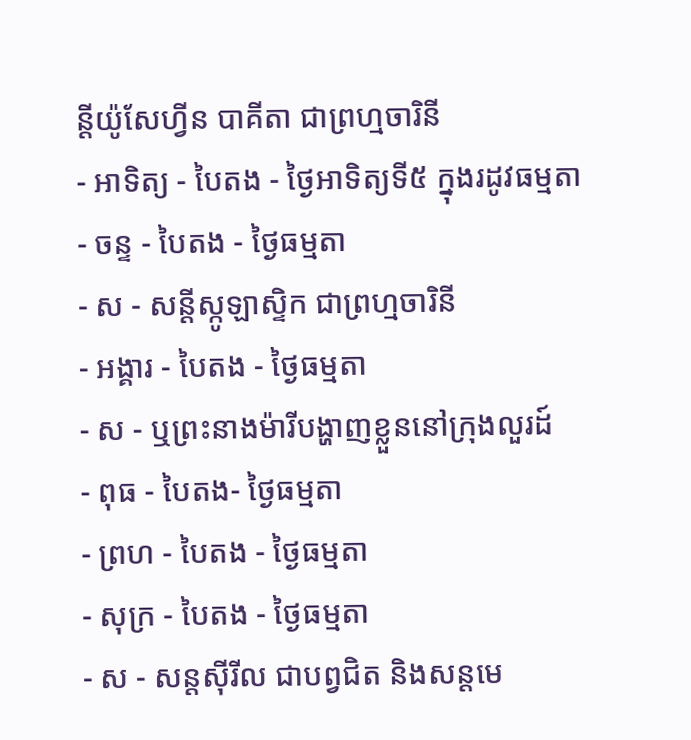ន្ដីយ៉ូសែហ្វីន បាគីតា ជាព្រហ្មចារិនី
- អាទិត្យ - បៃតង - ថ្ងៃអាទិត្យទី៥ ក្នុងរដូវធម្មតា
- ចន្ទ - បៃតង - ថ្ងៃធម្មតា
- ស - សន្ដីស្កូឡាស្ទិក ជាព្រហ្មចារិនី
- អង្គារ - បៃតង - ថ្ងៃធម្មតា
- ស - ឬព្រះនាងម៉ារីបង្ហាញខ្លួននៅក្រុងលួរដ៍
- ពុធ - បៃតង- ថ្ងៃធម្មតា
- ព្រហ - បៃតង - ថ្ងៃធម្មតា
- សុក្រ - បៃតង - ថ្ងៃធម្មតា
- ស - សន្ដស៊ីរីល ជាបព្វជិត និងសន្ដមេ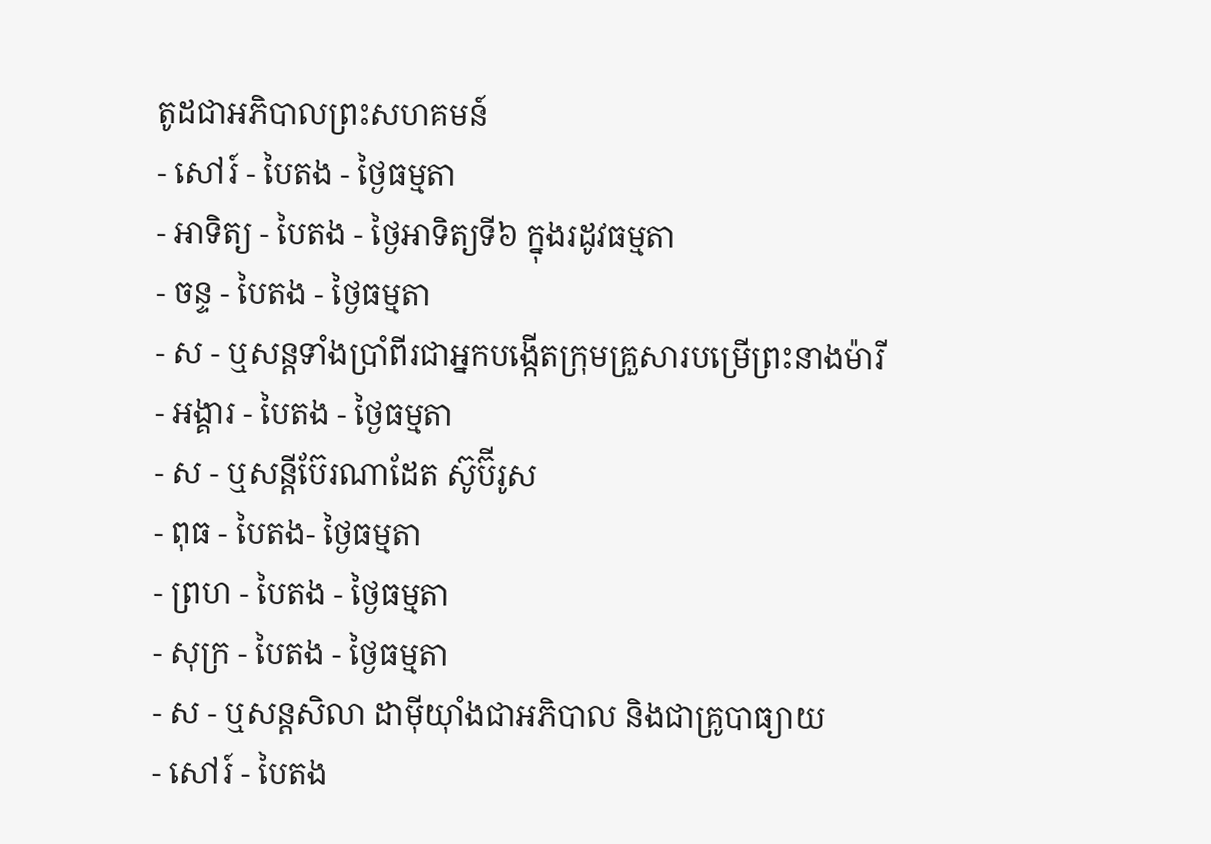តូដជាអភិបាលព្រះសហគមន៍
- សៅរ៍ - បៃតង - ថ្ងៃធម្មតា
- អាទិត្យ - បៃតង - ថ្ងៃអាទិត្យទី៦ ក្នុងរដូវធម្មតា
- ចន្ទ - បៃតង - ថ្ងៃធម្មតា
- ស - ឬសន្ដទាំងប្រាំពីរជាអ្នកបង្កើតក្រុមគ្រួសារបម្រើព្រះនាងម៉ារី
- អង្គារ - បៃតង - ថ្ងៃធម្មតា
- ស - ឬសន្ដីប៊ែរណាដែត ស៊ូប៊ីរូស
- ពុធ - បៃតង- ថ្ងៃធម្មតា
- ព្រហ - បៃតង - ថ្ងៃធម្មតា
- សុក្រ - បៃតង - ថ្ងៃធម្មតា
- ស - ឬសន្ដសិលា ដាម៉ីយ៉ាំងជាអភិបាល និងជាគ្រូបាធ្យាយ
- សៅរ៍ - បៃតង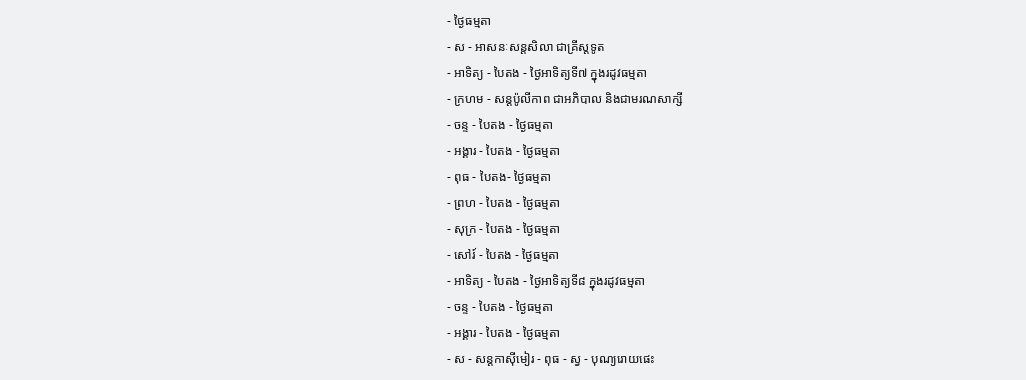- ថ្ងៃធម្មតា
- ស - អាសនៈសន្ដសិលា ជាគ្រីស្ដទូត
- អាទិត្យ - បៃតង - ថ្ងៃអាទិត្យទី៧ ក្នុងរដូវធម្មតា
- ក្រហម - សន្ដប៉ូលីកាព ជាអភិបាល និងជាមរណសាក្សី
- ចន្ទ - បៃតង - ថ្ងៃធម្មតា
- អង្គារ - បៃតង - ថ្ងៃធម្មតា
- ពុធ - បៃតង- ថ្ងៃធម្មតា
- ព្រហ - បៃតង - ថ្ងៃធម្មតា
- សុក្រ - បៃតង - ថ្ងៃធម្មតា
- សៅរ៍ - បៃតង - ថ្ងៃធម្មតា
- អាទិត្យ - បៃតង - ថ្ងៃអាទិត្យទី៨ ក្នុងរដូវធម្មតា
- ចន្ទ - បៃតង - ថ្ងៃធម្មតា
- អង្គារ - បៃតង - ថ្ងៃធម្មតា
- ស - សន្ដកាស៊ីមៀរ - ពុធ - ស្វ - បុណ្យរោយផេះ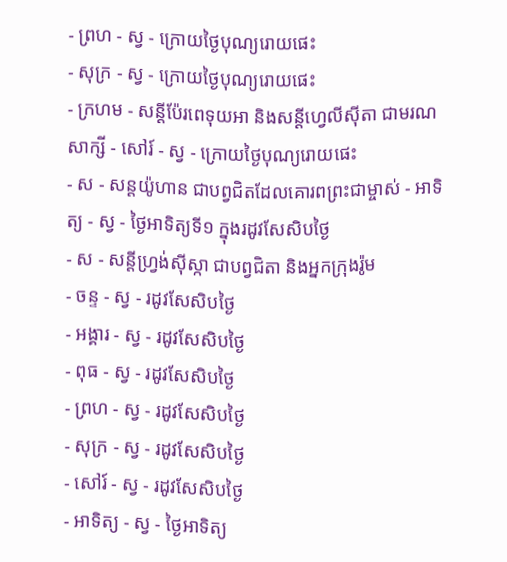- ព្រហ - ស្វ - ក្រោយថ្ងៃបុណ្យរោយផេះ
- សុក្រ - ស្វ - ក្រោយថ្ងៃបុណ្យរោយផេះ
- ក្រហម - សន្ដីប៉ែរពេទុយអា និងសន្ដីហ្វេលីស៊ីតា ជាមរណសាក្សី - សៅរ៍ - ស្វ - ក្រោយថ្ងៃបុណ្យរោយផេះ
- ស - សន្ដយ៉ូហាន ជាបព្វជិតដែលគោរពព្រះជាម្ចាស់ - អាទិត្យ - ស្វ - ថ្ងៃអាទិត្យទី១ ក្នុងរដូវសែសិបថ្ងៃ
- ស - សន្ដីហ្វ្រង់ស៊ីស្កា ជាបព្វជិតា និងអ្នកក្រុងរ៉ូម
- ចន្ទ - ស្វ - រដូវសែសិបថ្ងៃ
- អង្គារ - ស្វ - រដូវសែសិបថ្ងៃ
- ពុធ - ស្វ - រដូវសែសិបថ្ងៃ
- ព្រហ - ស្វ - រដូវសែសិបថ្ងៃ
- សុក្រ - ស្វ - រដូវសែសិបថ្ងៃ
- សៅរ៍ - ស្វ - រដូវសែសិបថ្ងៃ
- អាទិត្យ - ស្វ - ថ្ងៃអាទិត្យ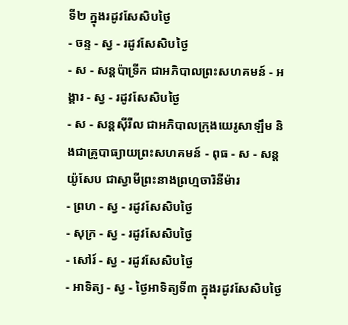ទី២ ក្នុងរដូវសែសិបថ្ងៃ
- ចន្ទ - ស្វ - រដូវសែសិបថ្ងៃ
- ស - សន្ដប៉ាទ្រីក ជាអភិបាលព្រះសហគមន៍ - អង្គារ - ស្វ - រដូវសែសិបថ្ងៃ
- ស - សន្ដស៊ីរីល ជាអភិបាលក្រុងយេរូសាឡឹម និងជាគ្រូបាធ្យាយព្រះសហគមន៍ - ពុធ - ស - សន្ដយ៉ូសែប ជាស្វាមីព្រះនាងព្រហ្មចារិនីម៉ារ
- ព្រហ - ស្វ - រដូវសែសិបថ្ងៃ
- សុក្រ - ស្វ - រដូវសែសិបថ្ងៃ
- សៅរ៍ - ស្វ - រដូវសែសិបថ្ងៃ
- អាទិត្យ - ស្វ - ថ្ងៃអាទិត្យទី៣ ក្នុងរដូវសែសិបថ្ងៃ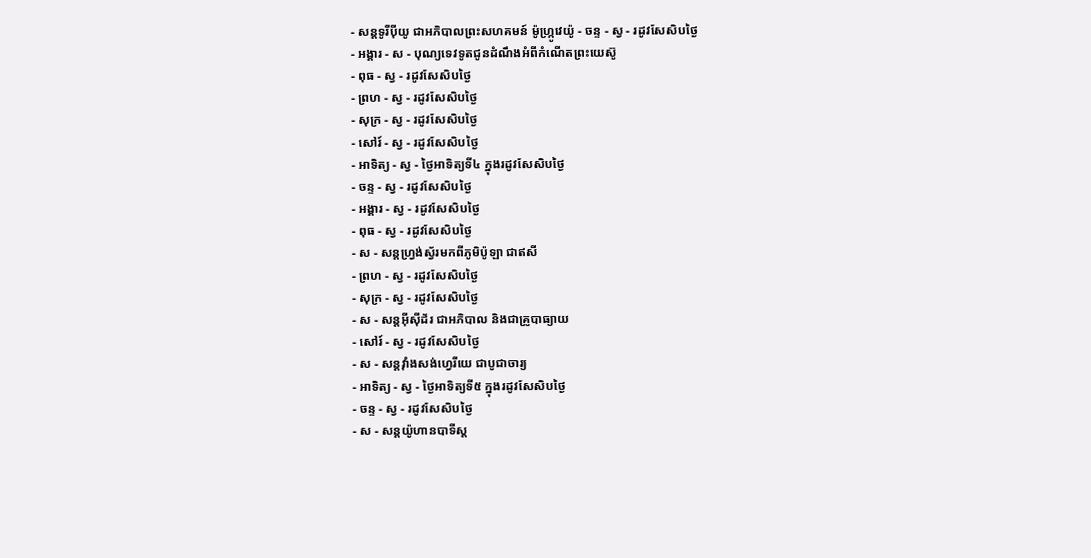- សន្ដទូរីប៉ីយូ ជាអភិបាលព្រះសហគមន៍ ម៉ូហ្ក្រូវេយ៉ូ - ចន្ទ - ស្វ - រដូវសែសិបថ្ងៃ
- អង្គារ - ស - បុណ្យទេវទូតជូនដំណឹងអំពីកំណើតព្រះយេស៊ូ
- ពុធ - ស្វ - រដូវសែសិបថ្ងៃ
- ព្រហ - ស្វ - រដូវសែសិបថ្ងៃ
- សុក្រ - ស្វ - រដូវសែសិបថ្ងៃ
- សៅរ៍ - ស្វ - រដូវសែសិបថ្ងៃ
- អាទិត្យ - ស្វ - ថ្ងៃអាទិត្យទី៤ ក្នុងរដូវសែសិបថ្ងៃ
- ចន្ទ - ស្វ - រដូវសែសិបថ្ងៃ
- អង្គារ - ស្វ - រដូវសែសិបថ្ងៃ
- ពុធ - ស្វ - រដូវសែសិបថ្ងៃ
- ស - សន្ដហ្វ្រង់ស្វ័រមកពីភូមិប៉ូឡា ជាឥសី
- ព្រហ - ស្វ - រដូវសែសិបថ្ងៃ
- សុក្រ - ស្វ - រដូវសែសិបថ្ងៃ
- ស - សន្ដអ៊ីស៊ីដ័រ ជាអភិបាល និងជាគ្រូបាធ្យាយ
- សៅរ៍ - ស្វ - រដូវសែសិបថ្ងៃ
- ស - សន្ដវ៉ាំងសង់ហ្វេរីយេ ជាបូជាចារ្យ
- អាទិត្យ - ស្វ - ថ្ងៃអាទិត្យទី៥ ក្នុងរដូវសែសិបថ្ងៃ
- ចន្ទ - ស្វ - រដូវសែសិបថ្ងៃ
- ស - សន្ដយ៉ូហានបាទីស្ដ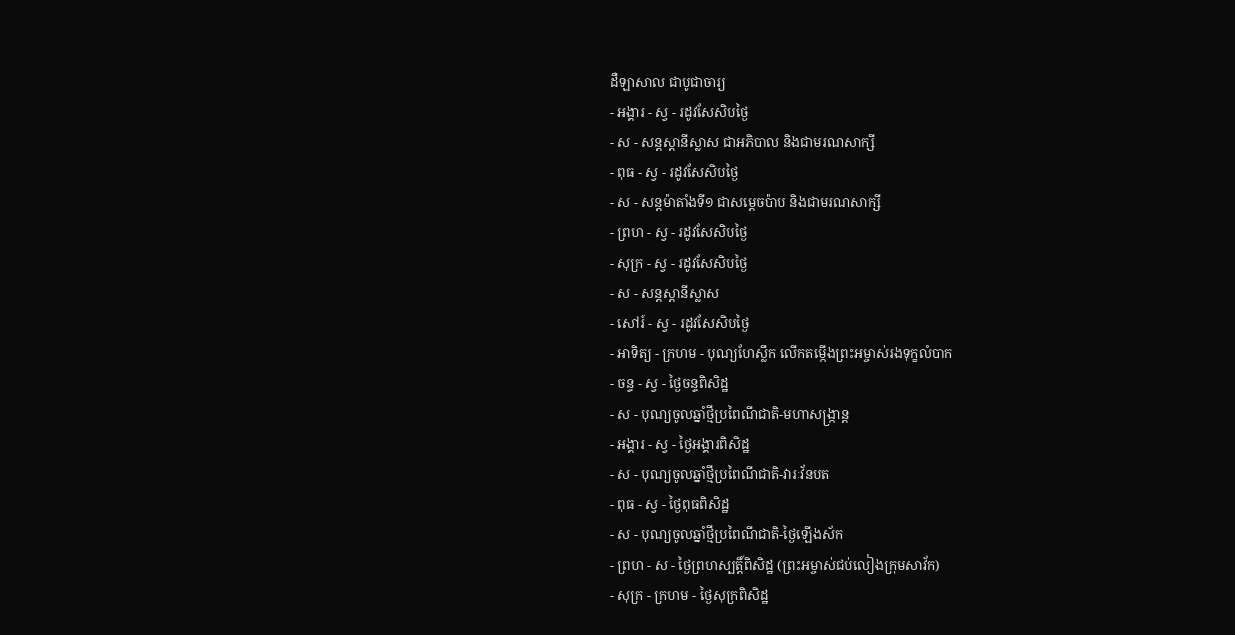ដឺឡាសាល ជាបូជាចារ្យ
- អង្គារ - ស្វ - រដូវសែសិបថ្ងៃ
- ស - សន្ដស្ដានីស្លាស ជាអភិបាល និងជាមរណសាក្សី
- ពុធ - ស្វ - រដូវសែសិបថ្ងៃ
- ស - សន្ដម៉ាតាំងទី១ ជាសម្ដេចប៉ាប និងជាមរណសាក្សី
- ព្រហ - ស្វ - រដូវសែសិបថ្ងៃ
- សុក្រ - ស្វ - រដូវសែសិបថ្ងៃ
- ស - សន្ដស្ដានីស្លាស
- សៅរ៍ - ស្វ - រដូវសែសិបថ្ងៃ
- អាទិត្យ - ក្រហម - បុណ្យហែស្លឹក លើកតម្កើងព្រះអម្ចាស់រងទុក្ខលំបាក
- ចន្ទ - ស្វ - ថ្ងៃចន្ទពិសិដ្ឋ
- ស - បុណ្យចូលឆ្នាំថ្មីប្រពៃណីជាតិ-មហាសង្រ្កាន្ដ
- អង្គារ - ស្វ - ថ្ងៃអង្គារពិសិដ្ឋ
- ស - បុណ្យចូលឆ្នាំថ្មីប្រពៃណីជាតិ-វារៈវ័នបត
- ពុធ - ស្វ - ថ្ងៃពុធពិសិដ្ឋ
- ស - បុណ្យចូលឆ្នាំថ្មីប្រពៃណីជាតិ-ថ្ងៃឡើងស័ក
- ព្រហ - ស - ថ្ងៃព្រហស្បត្ដិ៍ពិសិដ្ឋ (ព្រះអម្ចាស់ជប់លៀងក្រុមសាវ័ក)
- សុក្រ - ក្រហម - ថ្ងៃសុក្រពិសិដ្ឋ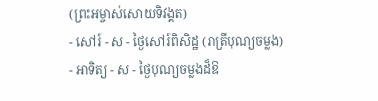(ព្រះអម្ចាស់សោយទិវង្គត)
- សៅរ៍ - ស - ថ្ងៃសៅរ៍ពិសិដ្ឋ (រាត្រីបុណ្យចម្លង)
- អាទិត្យ - ស - ថ្ងៃបុណ្យចម្លងដ៏ឱ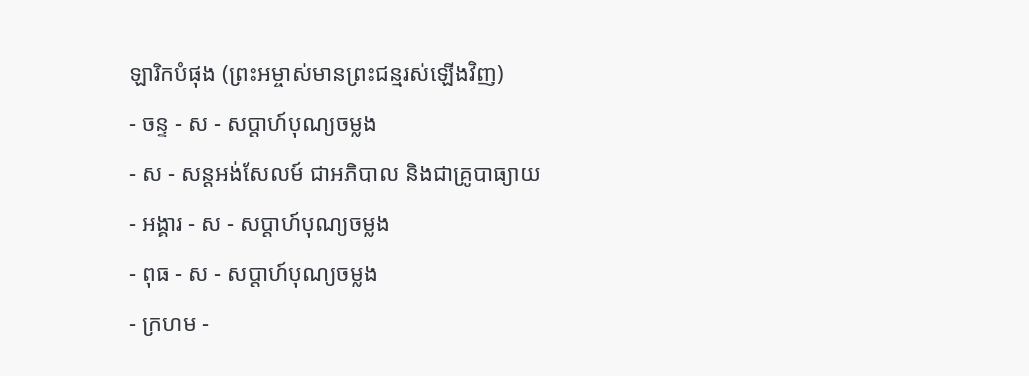ឡារិកបំផុង (ព្រះអម្ចាស់មានព្រះជន្មរស់ឡើងវិញ)
- ចន្ទ - ស - សប្ដាហ៍បុណ្យចម្លង
- ស - សន្ដអង់សែលម៍ ជាអភិបាល និងជាគ្រូបាធ្យាយ
- អង្គារ - ស - សប្ដាហ៍បុណ្យចម្លង
- ពុធ - ស - សប្ដាហ៍បុណ្យចម្លង
- ក្រហម -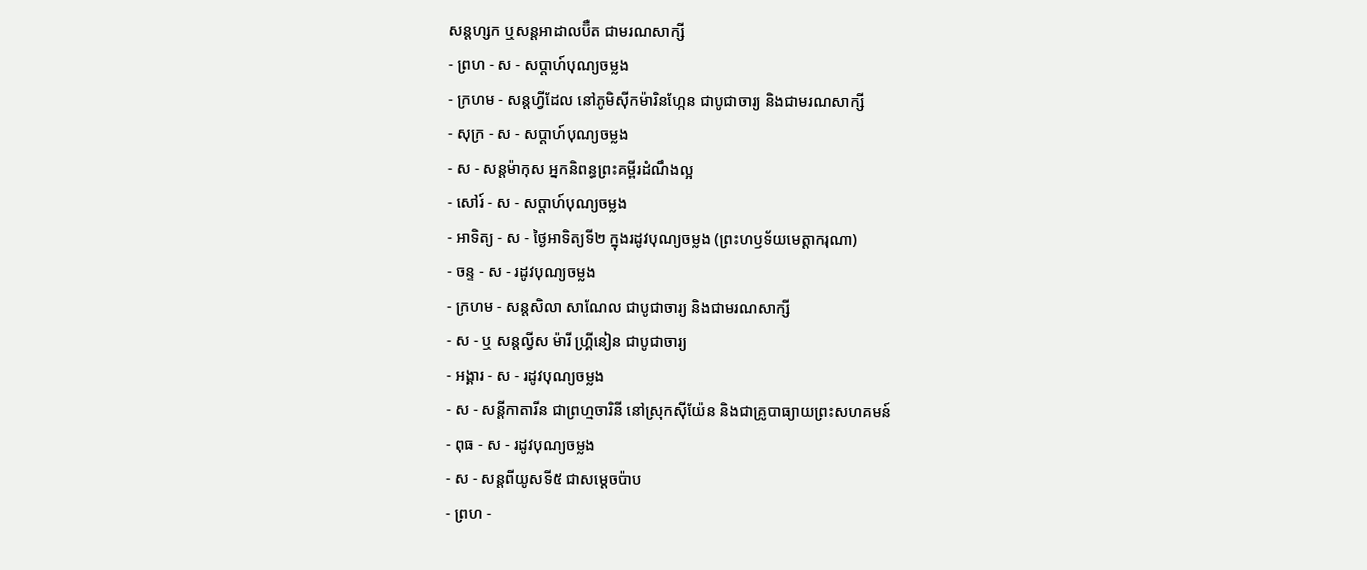សន្ដហ្សក ឬសន្ដអាដាលប៊ឺត ជាមរណសាក្សី
- ព្រហ - ស - សប្ដាហ៍បុណ្យចម្លង
- ក្រហម - សន្ដហ្វីដែល នៅភូមិស៊ីកម៉ារិនហ្កែន ជាបូជាចារ្យ និងជាមរណសាក្សី
- សុក្រ - ស - សប្ដាហ៍បុណ្យចម្លង
- ស - សន្ដម៉ាកុស អ្នកនិពន្ធព្រះគម្ពីរដំណឹងល្អ
- សៅរ៍ - ស - សប្ដាហ៍បុណ្យចម្លង
- អាទិត្យ - ស - ថ្ងៃអាទិត្យទី២ ក្នុងរដូវបុណ្យចម្លង (ព្រះហឫទ័យមេត្ដាករុណា)
- ចន្ទ - ស - រដូវបុណ្យចម្លង
- ក្រហម - សន្ដសិលា សាណែល ជាបូជាចារ្យ និងជាមរណសាក្សី
- ស - ឬ សន្ដល្វីស ម៉ារី ហ្គ្រីនៀន ជាបូជាចារ្យ
- អង្គារ - ស - រដូវបុណ្យចម្លង
- ស - សន្ដីកាតារីន ជាព្រហ្មចារិនី នៅស្រុកស៊ីយ៉ែន និងជាគ្រូបាធ្យាយព្រះសហគមន៍
- ពុធ - ស - រដូវបុណ្យចម្លង
- ស - សន្ដពីយូសទី៥ ជាសម្ដេចប៉ាប
- ព្រហ -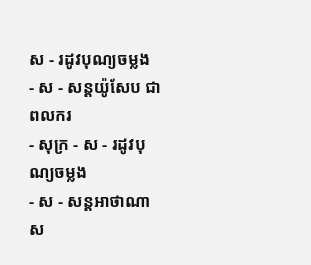ស - រដូវបុណ្យចម្លង
- ស - សន្ដយ៉ូសែប ជាពលករ
- សុក្រ - ស - រដូវបុណ្យចម្លង
- ស - សន្ដអាថាណាស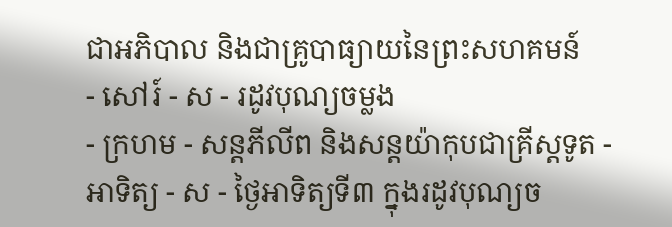ជាអភិបាល និងជាគ្រូបាធ្យាយនៃព្រះសហគមន៍
- សៅរ៍ - ស - រដូវបុណ្យចម្លង
- ក្រហម - សន្ដភីលីព និងសន្ដយ៉ាកុបជាគ្រីស្ដទូត - អាទិត្យ - ស - ថ្ងៃអាទិត្យទី៣ ក្នុងរដូវបុណ្យច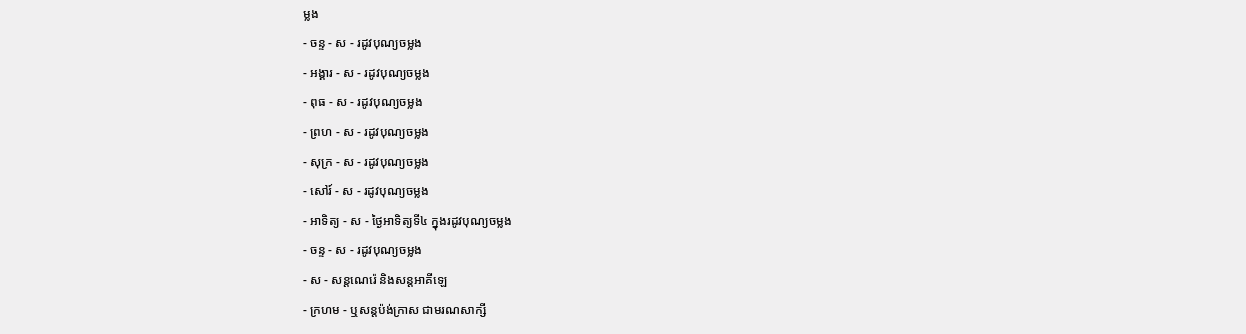ម្លង
- ចន្ទ - ស - រដូវបុណ្យចម្លង
- អង្គារ - ស - រដូវបុណ្យចម្លង
- ពុធ - ស - រដូវបុណ្យចម្លង
- ព្រហ - ស - រដូវបុណ្យចម្លង
- សុក្រ - ស - រដូវបុណ្យចម្លង
- សៅរ៍ - ស - រដូវបុណ្យចម្លង
- អាទិត្យ - ស - ថ្ងៃអាទិត្យទី៤ ក្នុងរដូវបុណ្យចម្លង
- ចន្ទ - ស - រដូវបុណ្យចម្លង
- ស - សន្ដណេរ៉េ និងសន្ដអាគីឡេ
- ក្រហម - ឬសន្ដប៉ង់ក្រាស ជាមរណសាក្សី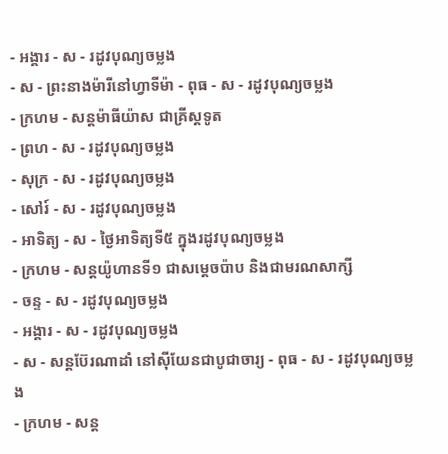- អង្គារ - ស - រដូវបុណ្យចម្លង
- ស - ព្រះនាងម៉ារីនៅហ្វាទីម៉ា - ពុធ - ស - រដូវបុណ្យចម្លង
- ក្រហម - សន្ដម៉ាធីយ៉ាស ជាគ្រីស្ដទូត
- ព្រហ - ស - រដូវបុណ្យចម្លង
- សុក្រ - ស - រដូវបុណ្យចម្លង
- សៅរ៍ - ស - រដូវបុណ្យចម្លង
- អាទិត្យ - ស - ថ្ងៃអាទិត្យទី៥ ក្នុងរដូវបុណ្យចម្លង
- ក្រហម - សន្ដយ៉ូហានទី១ ជាសម្ដេចប៉ាប និងជាមរណសាក្សី
- ចន្ទ - ស - រដូវបុណ្យចម្លង
- អង្គារ - ស - រដូវបុណ្យចម្លង
- ស - សន្ដប៊ែរណាដាំ នៅស៊ីយែនជាបូជាចារ្យ - ពុធ - ស - រដូវបុណ្យចម្លង
- ក្រហម - សន្ដ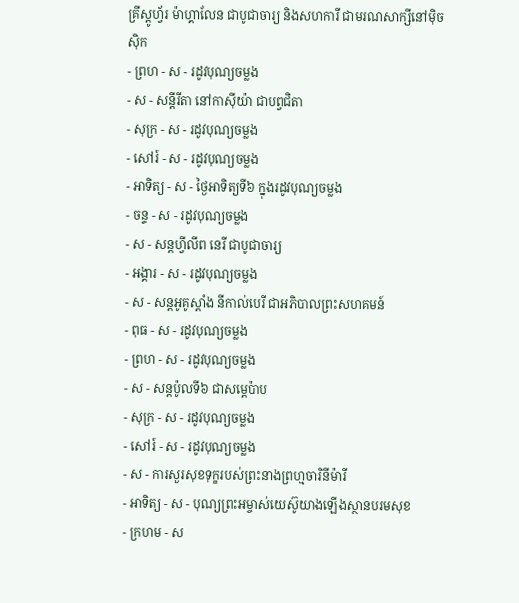គ្រីស្ដូហ្វ័រ ម៉ាហ្គាលែន ជាបូជាចារ្យ និងសហការី ជាមរណសាក្សីនៅម៉ិចស៊ិក
- ព្រហ - ស - រដូវបុណ្យចម្លង
- ស - សន្ដីរីតា នៅកាស៊ីយ៉ា ជាបព្វជិតា
- សុក្រ - ស - រដូវបុណ្យចម្លង
- សៅរ៍ - ស - រដូវបុណ្យចម្លង
- អាទិត្យ - ស - ថ្ងៃអាទិត្យទី៦ ក្នុងរដូវបុណ្យចម្លង
- ចន្ទ - ស - រដូវបុណ្យចម្លង
- ស - សន្ដហ្វីលីព នេរី ជាបូជាចារ្យ
- អង្គារ - ស - រដូវបុណ្យចម្លង
- ស - សន្ដអូគូស្ដាំង នីកាល់បេរី ជាអភិបាលព្រះសហគមន៍
- ពុធ - ស - រដូវបុណ្យចម្លង
- ព្រហ - ស - រដូវបុណ្យចម្លង
- ស - សន្ដប៉ូលទី៦ ជាសម្ដេប៉ាប
- សុក្រ - ស - រដូវបុណ្យចម្លង
- សៅរ៍ - ស - រដូវបុណ្យចម្លង
- ស - ការសួរសុខទុក្ខរបស់ព្រះនាងព្រហ្មចារិនីម៉ារី
- អាទិត្យ - ស - បុណ្យព្រះអម្ចាស់យេស៊ូយាងឡើងស្ថានបរមសុខ
- ក្រហម - ស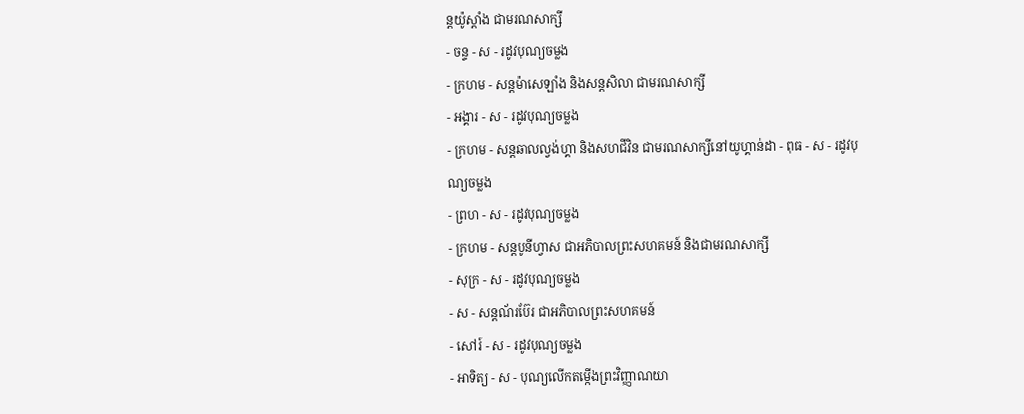ន្ដយ៉ូស្ដាំង ជាមរណសាក្សី
- ចន្ទ - ស - រដូវបុណ្យចម្លង
- ក្រហម - សន្ដម៉ាសេឡាំង និងសន្ដសិលា ជាមរណសាក្សី
- អង្គារ - ស - រដូវបុណ្យចម្លង
- ក្រហម - សន្ដឆាលល្វង់ហ្គា និងសហជីវិន ជាមរណសាក្សីនៅយូហ្គាន់ដា - ពុធ - ស - រដូវបុណ្យចម្លង
- ព្រហ - ស - រដូវបុណ្យចម្លង
- ក្រហម - សន្ដបូនីហ្វាស ជាអភិបាលព្រះសហគមន៍ និងជាមរណសាក្សី
- សុក្រ - ស - រដូវបុណ្យចម្លង
- ស - សន្ដណ័រប៊ែរ ជាអភិបាលព្រះសហគមន៍
- សៅរ៍ - ស - រដូវបុណ្យចម្លង
- អាទិត្យ - ស - បុណ្យលើកតម្កើងព្រះវិញ្ញាណយា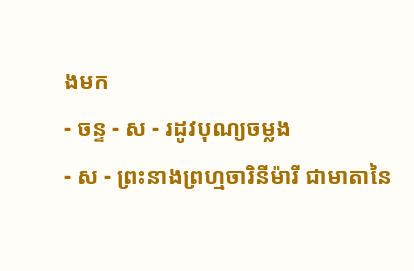ងមក
- ចន្ទ - ស - រដូវបុណ្យចម្លង
- ស - ព្រះនាងព្រហ្មចារិនីម៉ារី ជាមាតានៃ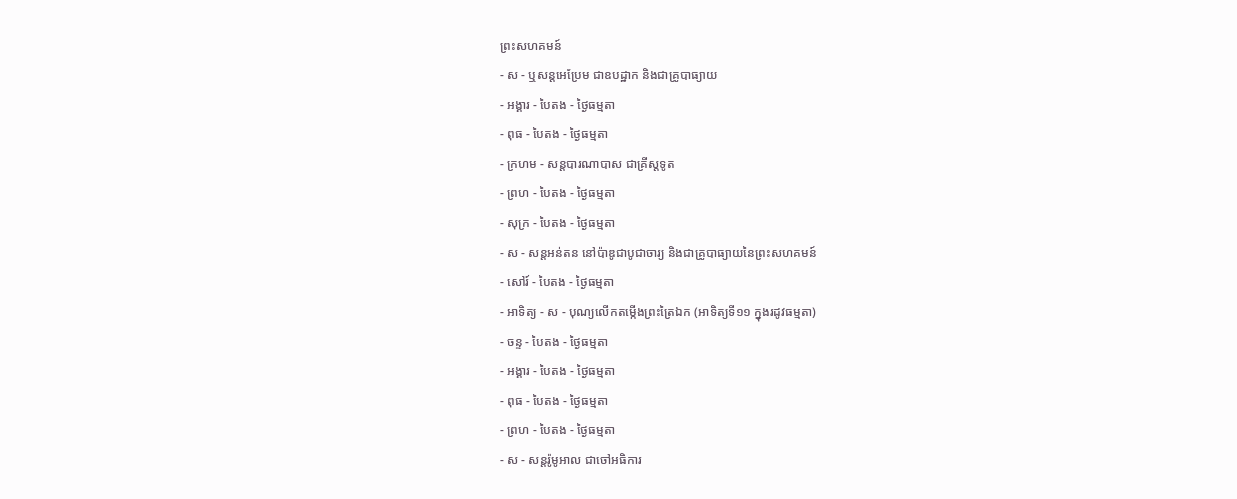ព្រះសហគមន៍
- ស - ឬសន្ដអេប្រែម ជាឧបដ្ឋាក និងជាគ្រូបាធ្យាយ
- អង្គារ - បៃតង - ថ្ងៃធម្មតា
- ពុធ - បៃតង - ថ្ងៃធម្មតា
- ក្រហម - សន្ដបារណាបាស ជាគ្រីស្ដទូត
- ព្រហ - បៃតង - ថ្ងៃធម្មតា
- សុក្រ - បៃតង - ថ្ងៃធម្មតា
- ស - សន្ដអន់តន នៅប៉ាឌូជាបូជាចារ្យ និងជាគ្រូបាធ្យាយនៃព្រះសហគមន៍
- សៅរ៍ - បៃតង - ថ្ងៃធម្មតា
- អាទិត្យ - ស - បុណ្យលើកតម្កើងព្រះត្រៃឯក (អាទិត្យទី១១ ក្នុងរដូវធម្មតា)
- ចន្ទ - បៃតង - ថ្ងៃធម្មតា
- អង្គារ - បៃតង - ថ្ងៃធម្មតា
- ពុធ - បៃតង - ថ្ងៃធម្មតា
- ព្រហ - បៃតង - ថ្ងៃធម្មតា
- ស - សន្ដរ៉ូមូអាល ជាចៅអធិការ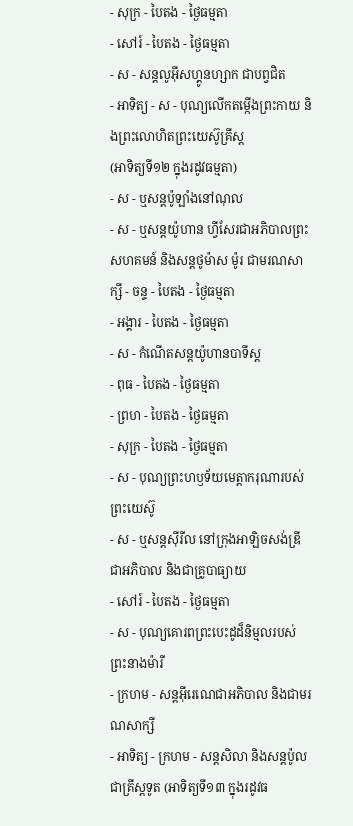- សុក្រ - បៃតង - ថ្ងៃធម្មតា
- សៅរ៍ - បៃតង - ថ្ងៃធម្មតា
- ស - សន្ដលូអ៊ីសហ្គូនហ្សាក ជាបព្វជិត
- អាទិត្យ - ស - បុណ្យលើកតម្កើងព្រះកាយ និងព្រះលោហិតព្រះយេស៊ូគ្រីស្ដ
(អាទិត្យទី១២ ក្នុងរដូវធម្មតា)
- ស - ឬសន្ដប៉ូឡាំងនៅណុល
- ស - ឬសន្ដយ៉ូហាន ហ្វីសែរជាអភិបាលព្រះសហគមន៍ និងសន្ដថូម៉ាស ម៉ូរ ជាមរណសាក្សី - ចន្ទ - បៃតង - ថ្ងៃធម្មតា
- អង្គារ - បៃតង - ថ្ងៃធម្មតា
- ស - កំណើតសន្ដយ៉ូហានបាទីស្ដ
- ពុធ - បៃតង - ថ្ងៃធម្មតា
- ព្រហ - បៃតង - ថ្ងៃធម្មតា
- សុក្រ - បៃតង - ថ្ងៃធម្មតា
- ស - បុណ្យព្រះហឫទ័យមេត្ដាករុណារបស់ព្រះយេស៊ូ
- ស - ឬសន្ដស៊ីរីល នៅក្រុងអាឡិចសង់ឌ្រី ជាអភិបាល និងជាគ្រូបាធ្យាយ
- សៅរ៍ - បៃតង - ថ្ងៃធម្មតា
- ស - បុណ្យគោរពព្រះបេះដូដ៏និម្មលរបស់ព្រះនាងម៉ារី
- ក្រហម - សន្ដអ៊ីរេណេជាអភិបាល និងជាមរណសាក្សី
- អាទិត្យ - ក្រហម - សន្ដសិលា និងសន្ដប៉ូលជាគ្រីស្ដទូត (អាទិត្យទី១៣ ក្នុងរដូវធ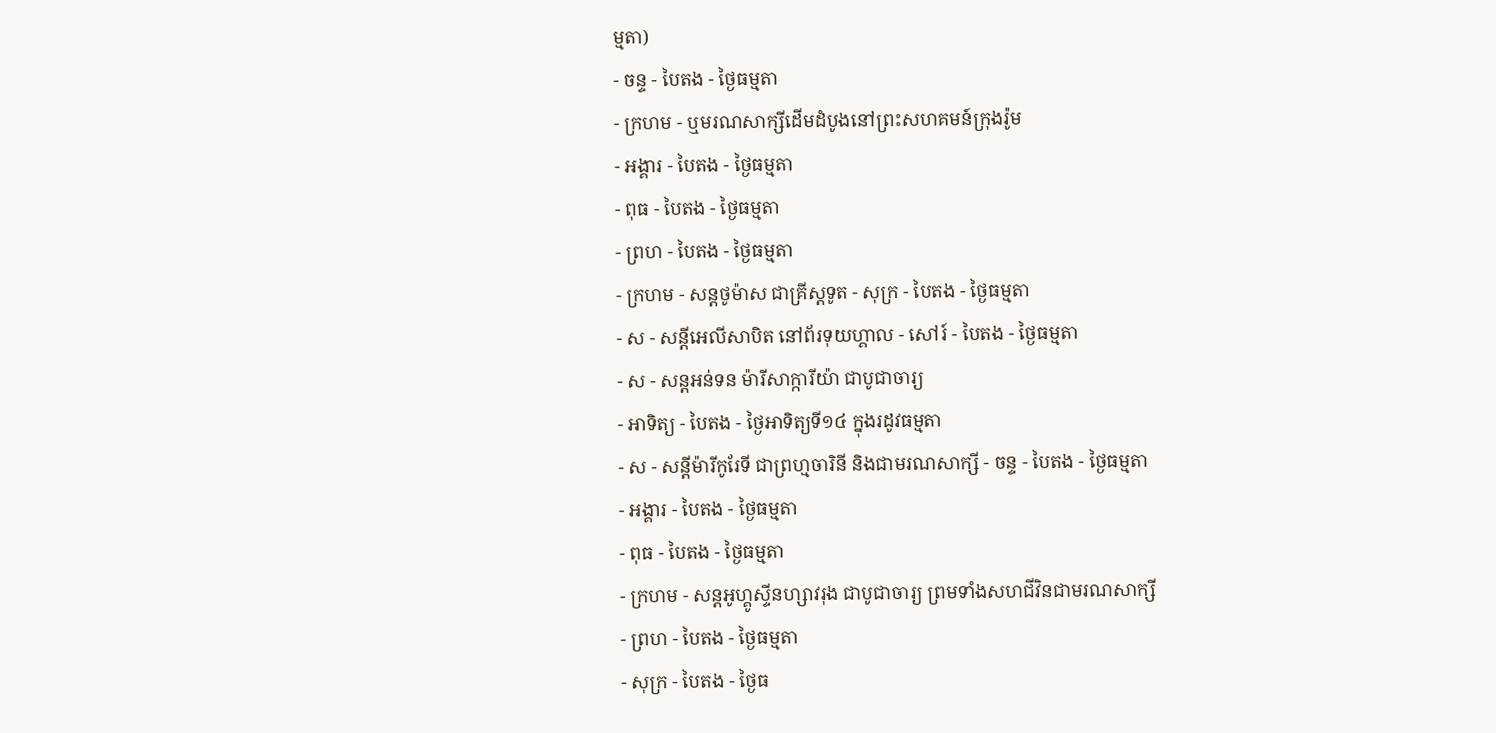ម្មតា)
- ចន្ទ - បៃតង - ថ្ងៃធម្មតា
- ក្រហម - ឬមរណសាក្សីដើមដំបូងនៅព្រះសហគមន៍ក្រុងរ៉ូម
- អង្គារ - បៃតង - ថ្ងៃធម្មតា
- ពុធ - បៃតង - ថ្ងៃធម្មតា
- ព្រហ - បៃតង - ថ្ងៃធម្មតា
- ក្រហម - សន្ដថូម៉ាស ជាគ្រីស្ដទូត - សុក្រ - បៃតង - ថ្ងៃធម្មតា
- ស - សន្ដីអេលីសាបិត នៅព័រទុយហ្គាល - សៅរ៍ - បៃតង - ថ្ងៃធម្មតា
- ស - សន្ដអន់ទន ម៉ារីសាក្ការីយ៉ា ជាបូជាចារ្យ
- អាទិត្យ - បៃតង - ថ្ងៃអាទិត្យទី១៤ ក្នុងរដូវធម្មតា
- ស - សន្ដីម៉ារីកូរែទី ជាព្រហ្មចារិនី និងជាមរណសាក្សី - ចន្ទ - បៃតង - ថ្ងៃធម្មតា
- អង្គារ - បៃតង - ថ្ងៃធម្មតា
- ពុធ - បៃតង - ថ្ងៃធម្មតា
- ក្រហម - សន្ដអូហ្គូស្ទីនហ្សាវរុង ជាបូជាចារ្យ ព្រមទាំងសហជីវិនជាមរណសាក្សី
- ព្រហ - បៃតង - ថ្ងៃធម្មតា
- សុក្រ - បៃតង - ថ្ងៃធ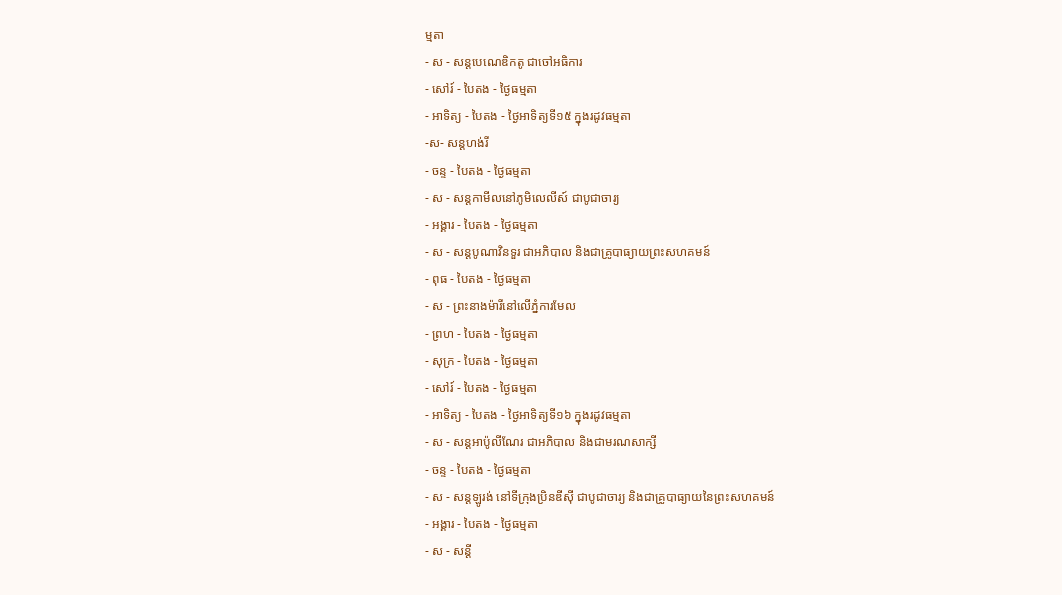ម្មតា
- ស - សន្ដបេណេឌិកតូ ជាចៅអធិការ
- សៅរ៍ - បៃតង - ថ្ងៃធម្មតា
- អាទិត្យ - បៃតង - ថ្ងៃអាទិត្យទី១៥ ក្នុងរដូវធម្មតា
-ស- សន្ដហង់រី
- ចន្ទ - បៃតង - ថ្ងៃធម្មតា
- ស - សន្ដកាមីលនៅភូមិលេលីស៍ ជាបូជាចារ្យ
- អង្គារ - បៃតង - ថ្ងៃធម្មតា
- ស - សន្ដបូណាវិនទួរ ជាអភិបាល និងជាគ្រូបាធ្យាយព្រះសហគមន៍
- ពុធ - បៃតង - ថ្ងៃធម្មតា
- ស - ព្រះនាងម៉ារីនៅលើភ្នំការមែល
- ព្រហ - បៃតង - ថ្ងៃធម្មតា
- សុក្រ - បៃតង - ថ្ងៃធម្មតា
- សៅរ៍ - បៃតង - ថ្ងៃធម្មតា
- អាទិត្យ - បៃតង - ថ្ងៃអាទិត្យទី១៦ ក្នុងរដូវធម្មតា
- ស - សន្ដអាប៉ូលីណែរ ជាអភិបាល និងជាមរណសាក្សី
- ចន្ទ - បៃតង - ថ្ងៃធម្មតា
- ស - សន្ដឡូរង់ នៅទីក្រុងប្រិនឌីស៊ី ជាបូជាចារ្យ និងជាគ្រូបាធ្យាយនៃព្រះសហគមន៍
- អង្គារ - បៃតង - ថ្ងៃធម្មតា
- ស - សន្ដី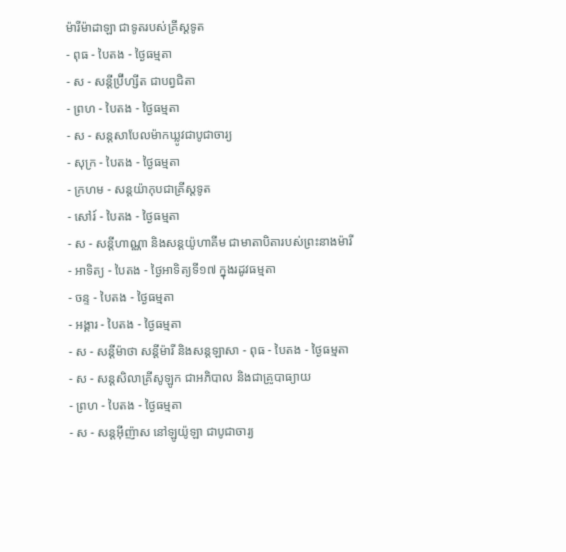ម៉ារីម៉ាដាឡា ជាទូតរបស់គ្រីស្ដទូត
- ពុធ - បៃតង - ថ្ងៃធម្មតា
- ស - សន្ដីប្រ៊ីហ្សីត ជាបព្វជិតា
- ព្រហ - បៃតង - ថ្ងៃធម្មតា
- ស - សន្ដសាបែលម៉ាកឃ្លូវជាបូជាចារ្យ
- សុក្រ - បៃតង - ថ្ងៃធម្មតា
- ក្រហម - សន្ដយ៉ាកុបជាគ្រីស្ដទូត
- សៅរ៍ - បៃតង - ថ្ងៃធម្មតា
- ស - សន្ដីហាណ្ណា និងសន្ដយ៉ូហាគីម ជាមាតាបិតារបស់ព្រះនាងម៉ារី
- អាទិត្យ - បៃតង - ថ្ងៃអាទិត្យទី១៧ ក្នុងរដូវធម្មតា
- ចន្ទ - បៃតង - ថ្ងៃធម្មតា
- អង្គារ - បៃតង - ថ្ងៃធម្មតា
- ស - សន្ដីម៉ាថា សន្ដីម៉ារី និងសន្ដឡាសា - ពុធ - បៃតង - ថ្ងៃធម្មតា
- ស - សន្ដសិលាគ្រីសូឡូក ជាអភិបាល និងជាគ្រូបាធ្យាយ
- ព្រហ - បៃតង - ថ្ងៃធម្មតា
- ស - សន្ដអ៊ីញ៉ាស នៅឡូយ៉ូឡា ជាបូជាចារ្យ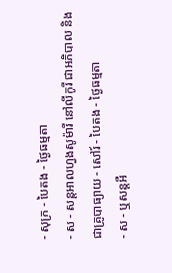- សុក្រ - បៃតង - ថ្ងៃធម្មតា
- ស - សន្ដអាលហ្វងសូម៉ារី នៅលីកូរី ជាអភិបាល និងជាគ្រូបាធ្យាយ - សៅរ៍ - បៃតង - ថ្ងៃធម្មតា
- ស - ឬសន្ដអឺ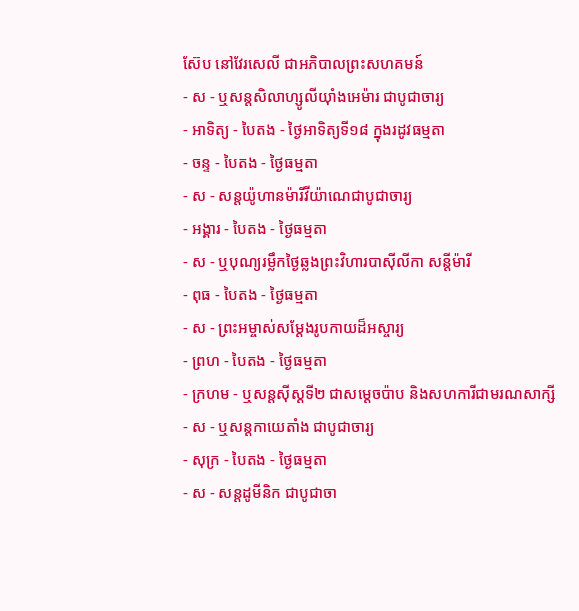ស៊ែប នៅវែរសេលី ជាអភិបាលព្រះសហគមន៍
- ស - ឬសន្ដសិលាហ្សូលីយ៉ាំងអេម៉ារ ជាបូជាចារ្យ
- អាទិត្យ - បៃតង - ថ្ងៃអាទិត្យទី១៨ ក្នុងរដូវធម្មតា
- ចន្ទ - បៃតង - ថ្ងៃធម្មតា
- ស - សន្ដយ៉ូហានម៉ារីវីយ៉ាណេជាបូជាចារ្យ
- អង្គារ - បៃតង - ថ្ងៃធម្មតា
- ស - ឬបុណ្យរម្លឹកថ្ងៃឆ្លងព្រះវិហារបាស៊ីលីកា សន្ដីម៉ារី
- ពុធ - បៃតង - ថ្ងៃធម្មតា
- ស - ព្រះអម្ចាស់សម្ដែងរូបកាយដ៏អស្ចារ្យ
- ព្រហ - បៃតង - ថ្ងៃធម្មតា
- ក្រហម - ឬសន្ដស៊ីស្ដទី២ ជាសម្ដេចប៉ាប និងសហការីជាមរណសាក្សី
- ស - ឬសន្ដកាយេតាំង ជាបូជាចារ្យ
- សុក្រ - បៃតង - ថ្ងៃធម្មតា
- ស - សន្ដដូមីនិក ជាបូជាចា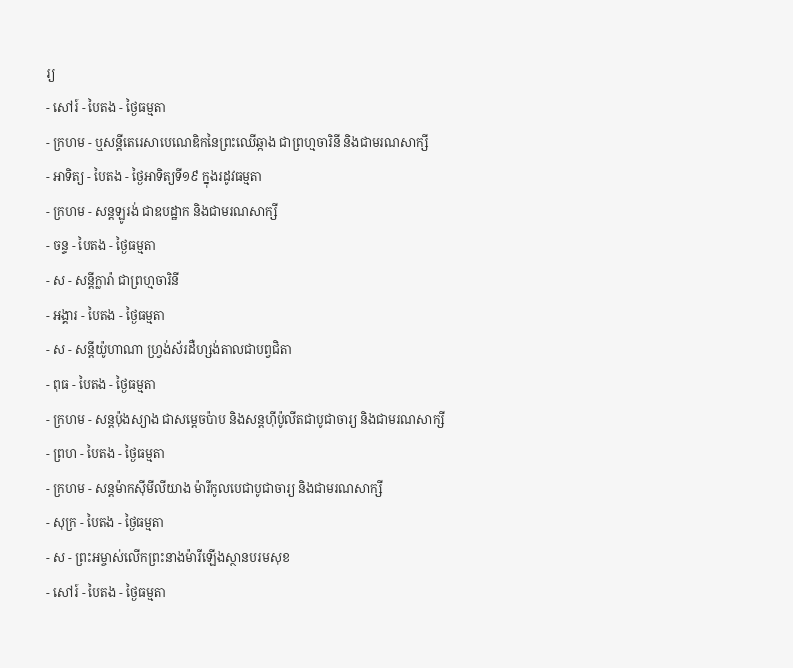រ្យ
- សៅរ៍ - បៃតង - ថ្ងៃធម្មតា
- ក្រហម - ឬសន្ដីតេរេសាបេណេឌិកនៃព្រះឈើឆ្កាង ជាព្រហ្មចារិនី និងជាមរណសាក្សី
- អាទិត្យ - បៃតង - ថ្ងៃអាទិត្យទី១៩ ក្នុងរដូវធម្មតា
- ក្រហម - សន្ដឡូរង់ ជាឧបដ្ឋាក និងជាមរណសាក្សី
- ចន្ទ - បៃតង - ថ្ងៃធម្មតា
- ស - សន្ដីក្លារ៉ា ជាព្រហ្មចារិនី
- អង្គារ - បៃតង - ថ្ងៃធម្មតា
- ស - សន្ដីយ៉ូហាណា ហ្វ្រង់ស័រដឺហ្សង់តាលជាបព្វជិតា
- ពុធ - បៃតង - ថ្ងៃធម្មតា
- ក្រហម - សន្ដប៉ុងស្យាង ជាសម្ដេចប៉ាប និងសន្ដហ៊ីប៉ូលីតជាបូជាចារ្យ និងជាមរណសាក្សី
- ព្រហ - បៃតង - ថ្ងៃធម្មតា
- ក្រហម - សន្ដម៉ាកស៊ីមីលីយាង ម៉ារីកូលបេជាបូជាចារ្យ និងជាមរណសាក្សី
- សុក្រ - បៃតង - ថ្ងៃធម្មតា
- ស - ព្រះអម្ចាស់លើកព្រះនាងម៉ារីឡើងស្ថានបរមសុខ
- សៅរ៍ - បៃតង - ថ្ងៃធម្មតា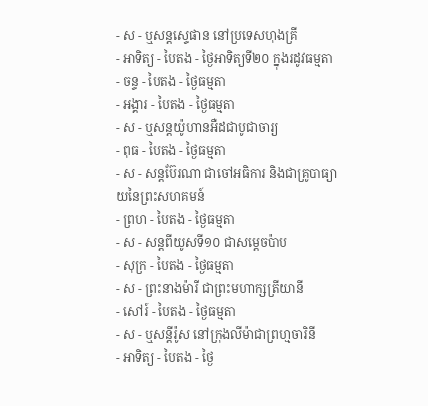- ស - ឬសន្ដស្ទេផាន នៅប្រទេសហុងគ្រី
- អាទិត្យ - បៃតង - ថ្ងៃអាទិត្យទី២០ ក្នុងរដូវធម្មតា
- ចន្ទ - បៃតង - ថ្ងៃធម្មតា
- អង្គារ - បៃតង - ថ្ងៃធម្មតា
- ស - ឬសន្ដយ៉ូហានអឺដជាបូជាចារ្យ
- ពុធ - បៃតង - ថ្ងៃធម្មតា
- ស - សន្ដប៊ែរណា ជាចៅអធិការ និងជាគ្រូបាធ្យាយនៃព្រះសហគមន៍
- ព្រហ - បៃតង - ថ្ងៃធម្មតា
- ស - សន្ដពីយូសទី១០ ជាសម្ដេចប៉ាប
- សុក្រ - បៃតង - ថ្ងៃធម្មតា
- ស - ព្រះនាងម៉ារី ជាព្រះមហាក្សត្រីយានី
- សៅរ៍ - បៃតង - ថ្ងៃធម្មតា
- ស - ឬសន្ដីរ៉ូស នៅក្រុងលីម៉ាជាព្រហ្មចារិនី
- អាទិត្យ - បៃតង - ថ្ងៃ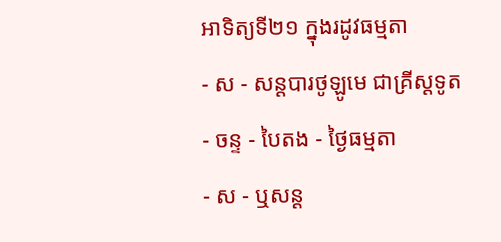អាទិត្យទី២១ ក្នុងរដូវធម្មតា
- ស - សន្ដបារថូឡូមេ ជាគ្រីស្ដទូត
- ចន្ទ - បៃតង - ថ្ងៃធម្មតា
- ស - ឬសន្ដ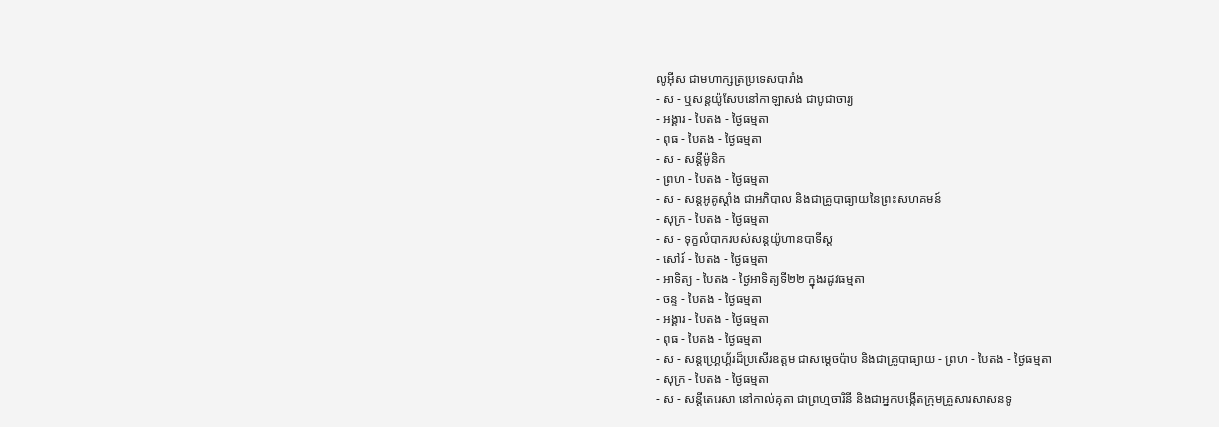លូអ៊ីស ជាមហាក្សត្រប្រទេសបារាំង
- ស - ឬសន្ដយ៉ូសែបនៅកាឡាសង់ ជាបូជាចារ្យ
- អង្គារ - បៃតង - ថ្ងៃធម្មតា
- ពុធ - បៃតង - ថ្ងៃធម្មតា
- ស - សន្ដីម៉ូនិក
- ព្រហ - បៃតង - ថ្ងៃធម្មតា
- ស - សន្ដអូគូស្ដាំង ជាអភិបាល និងជាគ្រូបាធ្យាយនៃព្រះសហគមន៍
- សុក្រ - បៃតង - ថ្ងៃធម្មតា
- ស - ទុក្ខលំបាករបស់សន្ដយ៉ូហានបាទីស្ដ
- សៅរ៍ - បៃតង - ថ្ងៃធម្មតា
- អាទិត្យ - បៃតង - ថ្ងៃអាទិត្យទី២២ ក្នុងរដូវធម្មតា
- ចន្ទ - បៃតង - ថ្ងៃធម្មតា
- អង្គារ - បៃតង - ថ្ងៃធម្មតា
- ពុធ - បៃតង - ថ្ងៃធម្មតា
- ស - សន្ដហ្គ្រេហ្គ័រដ៏ប្រសើរឧត្ដម ជាសម្ដេចប៉ាប និងជាគ្រូបាធ្យាយ - ព្រហ - បៃតង - ថ្ងៃធម្មតា
- សុក្រ - បៃតង - ថ្ងៃធម្មតា
- ស - សន្ដីតេរេសា នៅកាល់គុតា ជាព្រហ្មចារិនី និងជាអ្នកបង្កើតក្រុមគ្រួសារសាសនទូ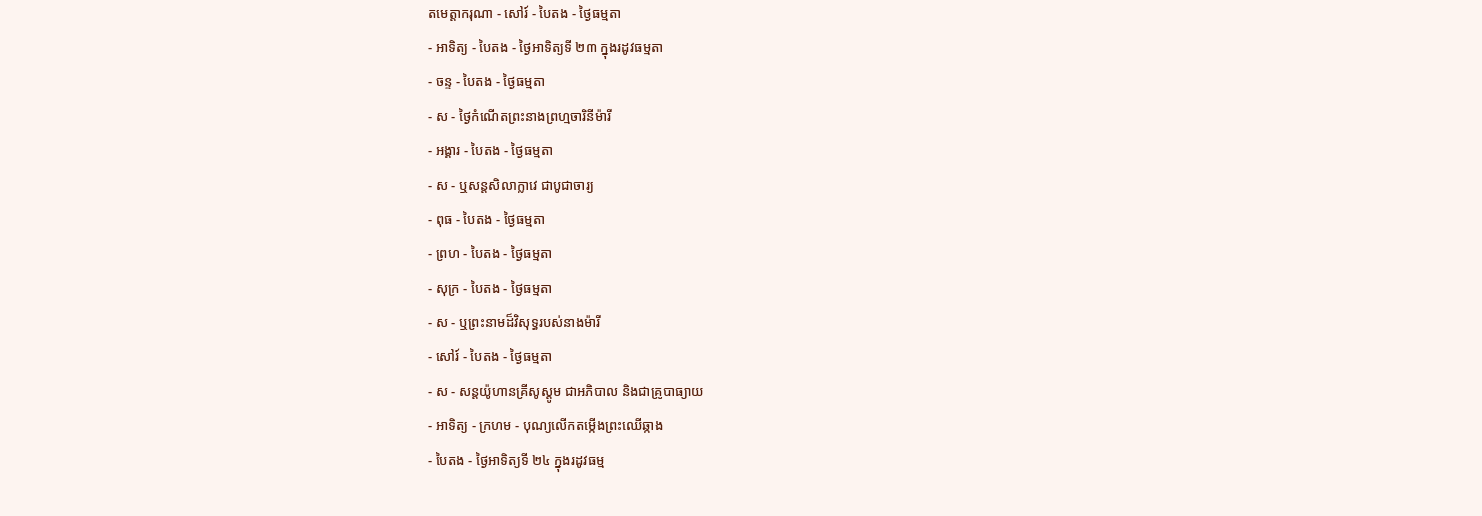តមេត្ដាករុណា - សៅរ៍ - បៃតង - ថ្ងៃធម្មតា
- អាទិត្យ - បៃតង - ថ្ងៃអាទិត្យទី ២៣ ក្នុងរដូវធម្មតា
- ចន្ទ - បៃតង - ថ្ងៃធម្មតា
- ស - ថ្ងៃកំណើតព្រះនាងព្រហ្មចារិនីម៉ារី
- អង្គារ - បៃតង - ថ្ងៃធម្មតា
- ស - ឬសន្ដសិលាក្លាវេ ជាបូជាចារ្យ
- ពុធ - បៃតង - ថ្ងៃធម្មតា
- ព្រហ - បៃតង - ថ្ងៃធម្មតា
- សុក្រ - បៃតង - ថ្ងៃធម្មតា
- ស - ឬព្រះនាមដ៏វិសុទ្ធរបស់នាងម៉ារី
- សៅរ៍ - បៃតង - ថ្ងៃធម្មតា
- ស - សន្ដយ៉ូហានគ្រីសូស្ដូម ជាអភិបាល និងជាគ្រូបាធ្យាយ
- អាទិត្យ - ក្រហម - បុណ្យលើកតម្កើងព្រះឈើឆ្កាង
- បៃតង - ថ្ងៃអាទិត្យទី ២៤ ក្នុងរដូវធម្ម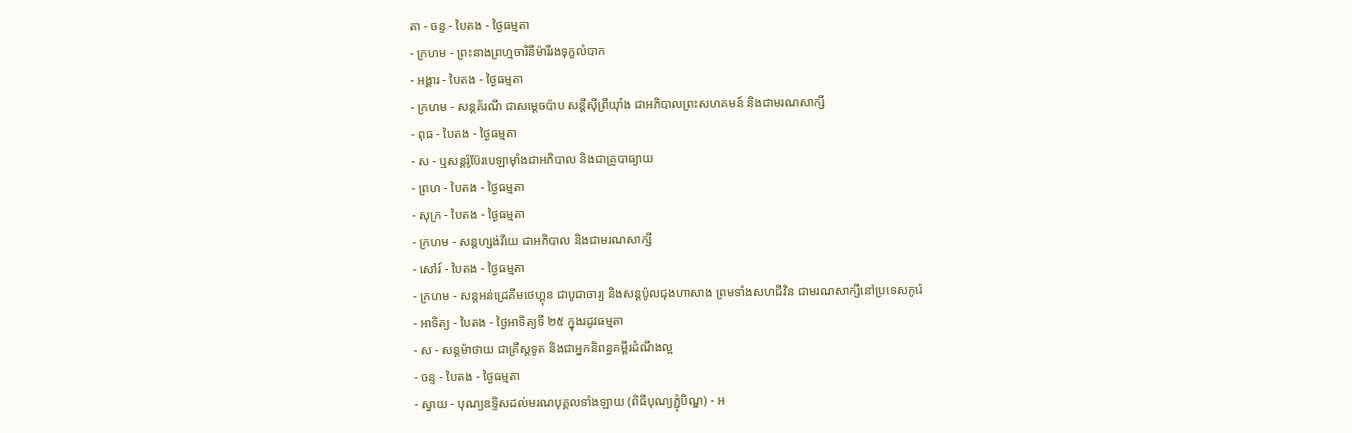តា - ចន្ទ - បៃតង - ថ្ងៃធម្មតា
- ក្រហម - ព្រះនាងព្រហ្មចារិនីម៉ារីរងទុក្ខលំបាក
- អង្គារ - បៃតង - ថ្ងៃធម្មតា
- ក្រហម - សន្ដគ័រណី ជាសម្ដេចប៉ាប សន្ដីស៊ីព្រីយ៉ាំង ជាអភិបាលព្រះសហគមន៍ និងជាមរណសាក្សី
- ពុធ - បៃតង - ថ្ងៃធម្មតា
- ស - ឬសន្ដរ៉ូប៊ែរបេឡាម៉ាំងជាអភិបាល និងជាគ្រូបាធ្យាយ
- ព្រហ - បៃតង - ថ្ងៃធម្មតា
- សុក្រ - បៃតង - ថ្ងៃធម្មតា
- ក្រហម - សន្ដហ្សង់វីយេ ជាអភិបាល និងជាមរណសាក្សី
- សៅរ៍ - បៃតង - ថ្ងៃធម្មតា
- ក្រហម - សន្ដអន់ដ្រេគីមថេហ្គុន ជាបូជាចារ្យ និងសន្ដប៉ូលជុងហាសាង ព្រមទាំងសហជីវិន ជាមរណសាក្សីនៅប្រទេសកូរ៉េ
- អាទិត្យ - បៃតង - ថ្ងៃអាទិត្យទី ២៥ ក្នុងរដូវធម្មតា
- ស - សន្ដម៉ាថាយ ជាគ្រីស្ដទូត និងជាអ្នកនិពន្ធគម្ពីរដំណឹងល្អ
- ចន្ទ - បៃតង - ថ្ងៃធម្មតា
- ស្វាយ - បុណ្យឧទ្ទិសដល់មរណបុគ្គលទាំងឡាយ (ពិធីបុណ្យភ្ជុំបិណ្ឌ) - អ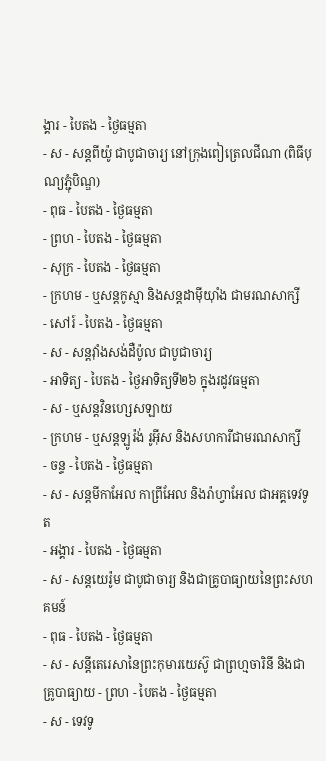ង្គារ - បៃតង - ថ្ងៃធម្មតា
- ស - សន្ដពីយ៉ូ ជាបូជាចារ្យ នៅក្រុងពៀត្រេលជីណា (ពិធីបុណ្យភ្ជុំបិណ្ឌ)
- ពុធ - បៃតង - ថ្ងៃធម្មតា
- ព្រហ - បៃតង - ថ្ងៃធម្មតា
- សុក្រ - បៃតង - ថ្ងៃធម្មតា
- ក្រហម - ឬសន្ដកូស្មា និងសន្ដដាម៉ីយ៉ាំង ជាមរណសាក្សី
- សៅរ៍ - បៃតង - ថ្ងៃធម្មតា
- ស - សន្ដវ៉ាំងសង់ដឺប៉ូល ជាបូជាចារ្យ
- អាទិត្យ - បៃតង - ថ្ងៃអាទិត្យទី២៦ ក្នុងរដូវធម្មតា
- ស - ឬសន្ដវិនហ្សេសឡាយ
- ក្រហម - ឬសន្ដឡូរ៉ង់ រូអ៊ីស និងសហការីជាមរណសាក្សី
- ចន្ទ - បៃតង - ថ្ងៃធម្មតា
- ស - សន្ដមីកាអែល កាព្រីអែល និងរ៉ាហ្វាអែល ជាអគ្គទេវទូត
- អង្គារ - បៃតង - ថ្ងៃធម្មតា
- ស - សន្ដយេរ៉ូម ជាបូជាចារ្យ និងជាគ្រូបាធ្យាយនៃព្រះសហគមន៍
- ពុធ - បៃតង - ថ្ងៃធម្មតា
- ស - សន្ដីតេរេសានៃព្រះកុមារយេស៊ូ ជាព្រហ្មចារិនី និងជាគ្រូបាធ្យាយ - ព្រហ - បៃតង - ថ្ងៃធម្មតា
- ស - ទេវទូ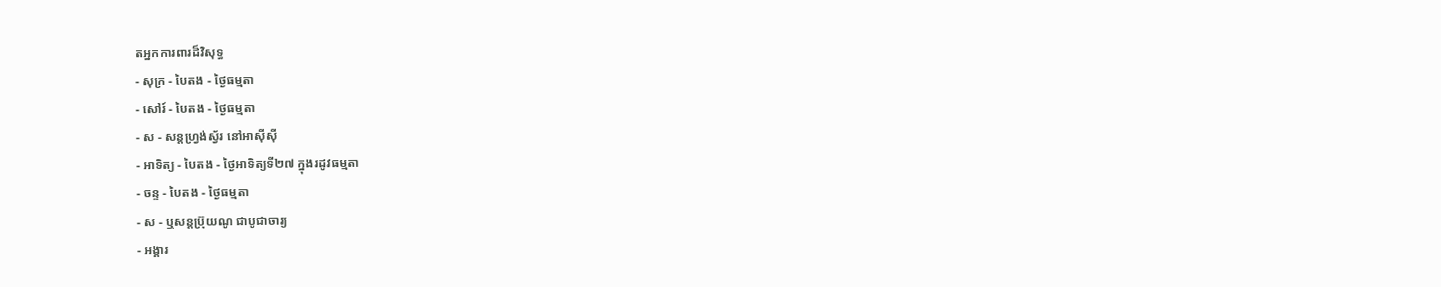តអ្នកការពារដ៏វិសុទ្ធ
- សុក្រ - បៃតង - ថ្ងៃធម្មតា
- សៅរ៍ - បៃតង - ថ្ងៃធម្មតា
- ស - សន្ដហ្វ្រង់ស្វ័រ នៅអាស៊ីស៊ី
- អាទិត្យ - បៃតង - ថ្ងៃអាទិត្យទី២៧ ក្នុងរដូវធម្មតា
- ចន្ទ - បៃតង - ថ្ងៃធម្មតា
- ស - ឬសន្ដប្រ៊ុយណូ ជាបូជាចារ្យ
- អង្គារ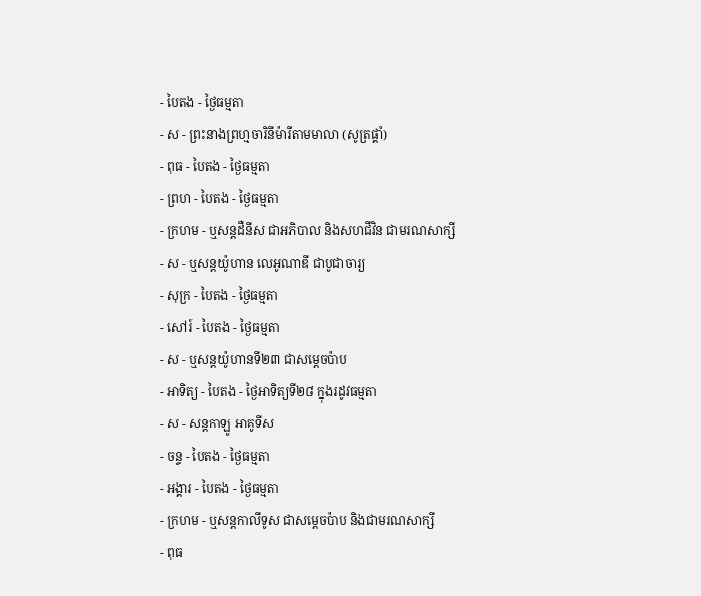- បៃតង - ថ្ងៃធម្មតា
- ស - ព្រះនាងព្រហ្មចារិនីម៉ារីតាមមាលា (សូត្រផ្គាំ)
- ពុធ - បៃតង - ថ្ងៃធម្មតា
- ព្រហ - បៃតង - ថ្ងៃធម្មតា
- ក្រហម - ឬសន្ដដឺនីស ជាអភិបាល និងសហជីវិន ជាមរណសាក្សី
- ស - ឬសន្ដយ៉ូហាន លេអូណាឌី ជាបូជាចារ្យ
- សុក្រ - បៃតង - ថ្ងៃធម្មតា
- សៅរ៍ - បៃតង - ថ្ងៃធម្មតា
- ស - ឬសន្ដយ៉ូហានទី២៣ ជាសម្ដេចប៉ាប
- អាទិត្យ - បៃតង - ថ្ងៃអាទិត្យទី២៨ ក្នុងរដូវធម្មតា
- ស - សន្ដកាឡូ អាគូទីស
- ចន្ទ - បៃតង - ថ្ងៃធម្មតា
- អង្គារ - បៃតង - ថ្ងៃធម្មតា
- ក្រហម - ឬសន្ដកាលីទូស ជាសម្ដេចប៉ាប និងជាមរណសាក្សី
- ពុធ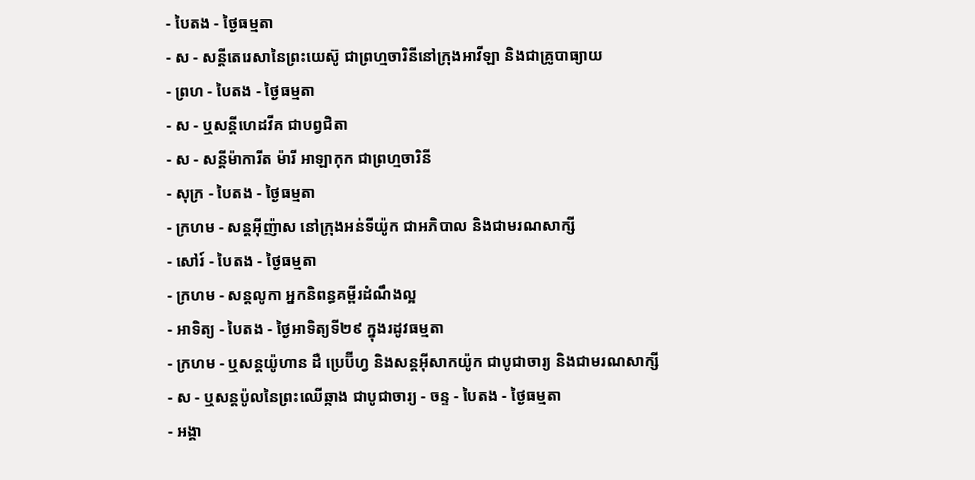- បៃតង - ថ្ងៃធម្មតា
- ស - សន្ដីតេរេសានៃព្រះយេស៊ូ ជាព្រហ្មចារិនីនៅក្រុងអាវីឡា និងជាគ្រូបាធ្យាយ
- ព្រហ - បៃតង - ថ្ងៃធម្មតា
- ស - ឬសន្ដីហេដវីគ ជាបព្វជិតា
- ស - សន្ដីម៉ាការីត ម៉ារី អាឡាកុក ជាព្រហ្មចារិនី
- សុក្រ - បៃតង - ថ្ងៃធម្មតា
- ក្រហម - សន្ដអ៊ីញ៉ាស នៅក្រុងអន់ទីយ៉ូក ជាអភិបាល និងជាមរណសាក្សី
- សៅរ៍ - បៃតង - ថ្ងៃធម្មតា
- ក្រហម - សន្ដលូកា អ្នកនិពន្ធគម្ពីរដំណឹងល្អ
- អាទិត្យ - បៃតង - ថ្ងៃអាទិត្យទី២៩ ក្នុងរដូវធម្មតា
- ក្រហម - ឬសន្ដយ៉ូហាន ដឺ ប្រេប៊ីហ្វ និងសន្ដអ៊ីសាកយ៉ូក ជាបូជាចារ្យ និងជាមរណសាក្សី
- ស - ឬសន្ដប៉ូលនៃព្រះឈើឆ្កាង ជាបូជាចារ្យ - ចន្ទ - បៃតង - ថ្ងៃធម្មតា
- អង្គា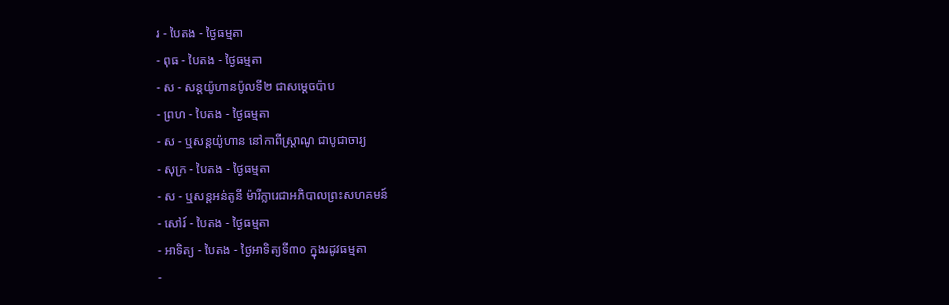រ - បៃតង - ថ្ងៃធម្មតា
- ពុធ - បៃតង - ថ្ងៃធម្មតា
- ស - សន្ដយ៉ូហានប៉ូលទី២ ជាសម្ដេចប៉ាប
- ព្រហ - បៃតង - ថ្ងៃធម្មតា
- ស - ឬសន្ដយ៉ូហាន នៅកាពីស្រ្ដាណូ ជាបូជាចារ្យ
- សុក្រ - បៃតង - ថ្ងៃធម្មតា
- ស - ឬសន្ដអន់តូនី ម៉ារីក្លារេជាអភិបាលព្រះសហគមន៍
- សៅរ៍ - បៃតង - ថ្ងៃធម្មតា
- អាទិត្យ - បៃតង - ថ្ងៃអាទិត្យទី៣០ ក្នុងរដូវធម្មតា
-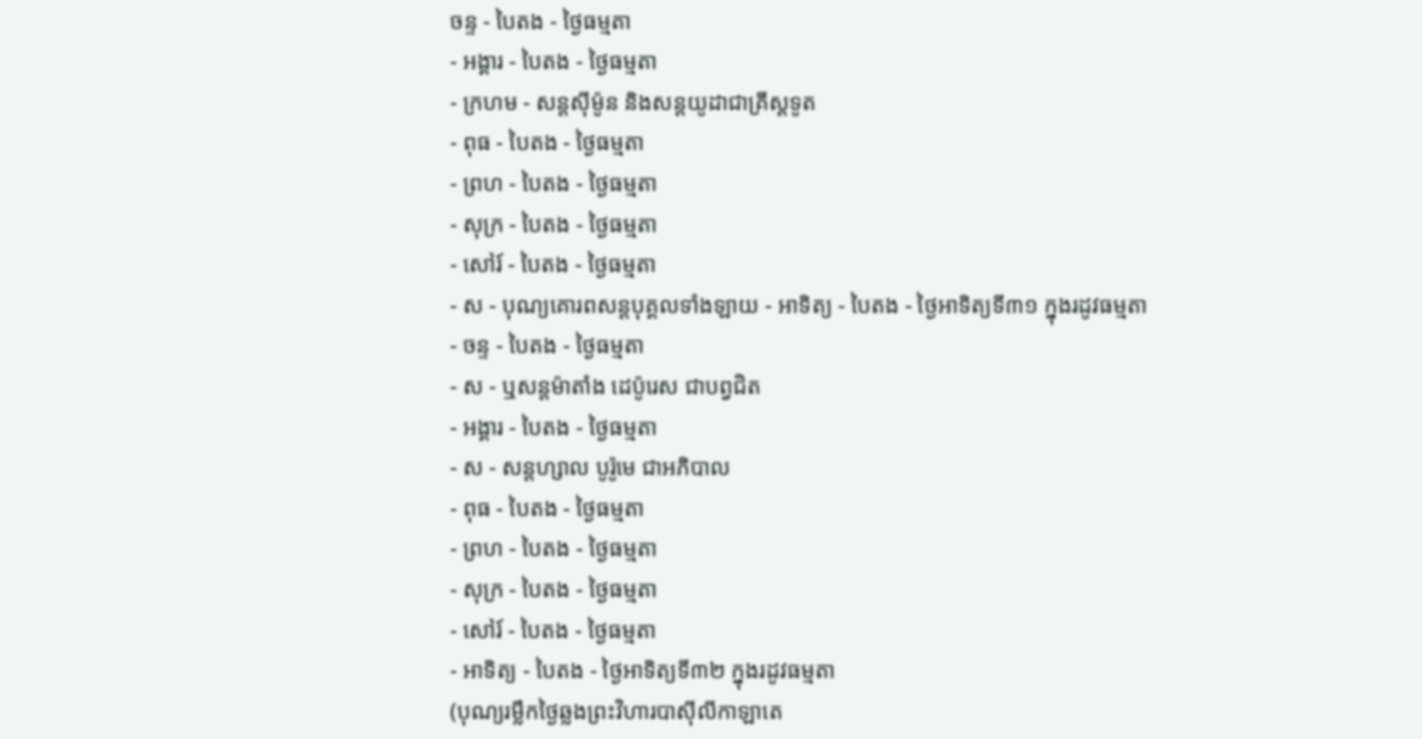ចន្ទ - បៃតង - ថ្ងៃធម្មតា
- អង្គារ - បៃតង - ថ្ងៃធម្មតា
- ក្រហម - សន្ដស៊ីម៉ូន និងសន្ដយូដាជាគ្រីស្ដទូត
- ពុធ - បៃតង - ថ្ងៃធម្មតា
- ព្រហ - បៃតង - ថ្ងៃធម្មតា
- សុក្រ - បៃតង - ថ្ងៃធម្មតា
- សៅរ៍ - បៃតង - ថ្ងៃធម្មតា
- ស - បុណ្យគោរពសន្ដបុគ្គលទាំងឡាយ - អាទិត្យ - បៃតង - ថ្ងៃអាទិត្យទី៣១ ក្នុងរដូវធម្មតា
- ចន្ទ - បៃតង - ថ្ងៃធម្មតា
- ស - ឬសន្ដម៉ាតាំង ដេប៉ូរេស ជាបព្វជិត
- អង្គារ - បៃតង - ថ្ងៃធម្មតា
- ស - សន្ដហ្សាល បូរ៉ូមេ ជាអភិបាល
- ពុធ - បៃតង - ថ្ងៃធម្មតា
- ព្រហ - បៃតង - ថ្ងៃធម្មតា
- សុក្រ - បៃតង - ថ្ងៃធម្មតា
- សៅរ៍ - បៃតង - ថ្ងៃធម្មតា
- អាទិត្យ - បៃតង - ថ្ងៃអាទិត្យទី៣២ ក្នុងរដូវធម្មតា
(បុណ្យរម្លឹកថ្ងៃឆ្លងព្រះវិហារបាស៊ីលីកាឡាតេ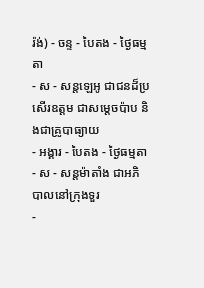រ៉ង់) - ចន្ទ - បៃតង - ថ្ងៃធម្មតា
- ស - សន្ដឡេអូ ជាជនដ៏ប្រសើរឧត្ដម ជាសម្ដេចប៉ាប និងជាគ្រូបាធ្យាយ
- អង្គារ - បៃតង - ថ្ងៃធម្មតា
- ស - សន្ដម៉ាតាំង ជាអភិបាលនៅក្រុងទួរ
-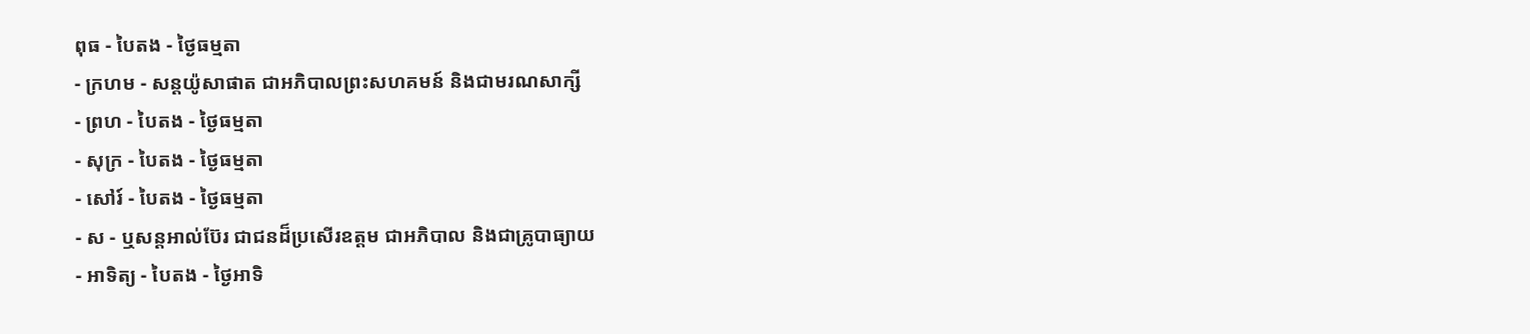ពុធ - បៃតង - ថ្ងៃធម្មតា
- ក្រហម - សន្ដយ៉ូសាផាត ជាអភិបាលព្រះសហគមន៍ និងជាមរណសាក្សី
- ព្រហ - បៃតង - ថ្ងៃធម្មតា
- សុក្រ - បៃតង - ថ្ងៃធម្មតា
- សៅរ៍ - បៃតង - ថ្ងៃធម្មតា
- ស - ឬសន្ដអាល់ប៊ែរ ជាជនដ៏ប្រសើរឧត្ដម ជាអភិបាល និងជាគ្រូបាធ្យាយ
- អាទិត្យ - បៃតង - ថ្ងៃអាទិ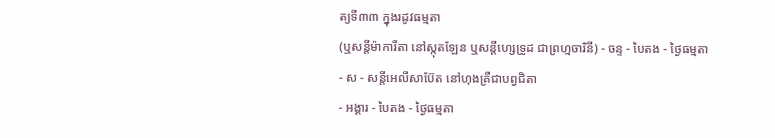ត្យទី៣៣ ក្នុងរដូវធម្មតា
(ឬសន្ដីម៉ាការីតា នៅស្កុតឡែន ឬសន្ដីហ្សេទ្រូដ ជាព្រហ្មចារិនី) - ចន្ទ - បៃតង - ថ្ងៃធម្មតា
- ស - សន្ដីអេលីសាប៊ែត នៅហុងគ្រឺជាបព្វជិតា
- អង្គារ - បៃតង - ថ្ងៃធម្មតា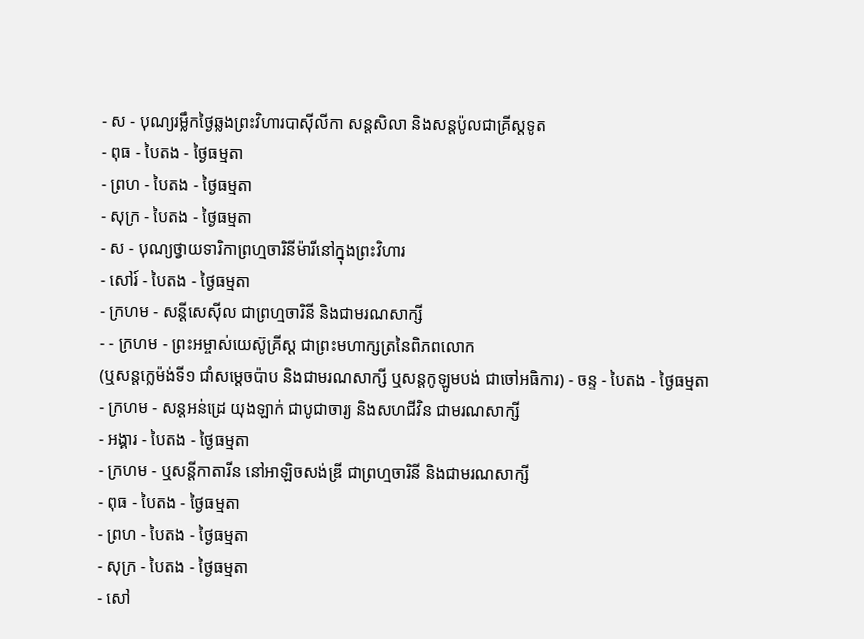- ស - បុណ្យរម្លឹកថ្ងៃឆ្លងព្រះវិហារបាស៊ីលីកា សន្ដសិលា និងសន្ដប៉ូលជាគ្រីស្ដទូត
- ពុធ - បៃតង - ថ្ងៃធម្មតា
- ព្រហ - បៃតង - ថ្ងៃធម្មតា
- សុក្រ - បៃតង - ថ្ងៃធម្មតា
- ស - បុណ្យថ្វាយទារិកាព្រហ្មចារិនីម៉ារីនៅក្នុងព្រះវិហារ
- សៅរ៍ - បៃតង - ថ្ងៃធម្មតា
- ក្រហម - សន្ដីសេស៊ីល ជាព្រហ្មចារិនី និងជាមរណសាក្សី
- - ក្រហម - ព្រះអម្ចាស់យេស៊ូគ្រីស្ដ ជាព្រះមហាក្សត្រនៃពិភពលោក
(ឬសន្ដក្លេម៉ង់ទី១ ជាំសម្ដេចប៉ាប និងជាមរណសាក្សី ឬសន្ដកូឡូមបង់ ជាចៅអធិការ) - ចន្ទ - បៃតង - ថ្ងៃធម្មតា
- ក្រហម - សន្ដអន់ដ្រេ យុងឡាក់ ជាបូជាចារ្យ និងសហជីវិន ជាមរណសាក្សី
- អង្គារ - បៃតង - ថ្ងៃធម្មតា
- ក្រហម - ឬសន្ដីកាតារីន នៅអាឡិចសង់ឌ្រី ជាព្រហ្មចារិនី និងជាមរណសាក្សី
- ពុធ - បៃតង - ថ្ងៃធម្មតា
- ព្រហ - បៃតង - ថ្ងៃធម្មតា
- សុក្រ - បៃតង - ថ្ងៃធម្មតា
- សៅ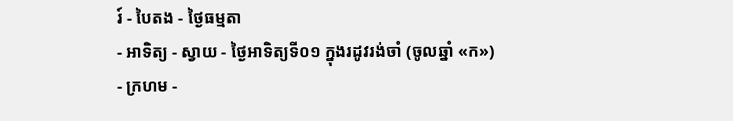រ៍ - បៃតង - ថ្ងៃធម្មតា
- អាទិត្យ - ស្វាយ - ថ្ងៃអាទិត្យទី០១ ក្នុងរដូវរង់ចាំ (ចូលឆ្នាំ «ក»)
- ក្រហម -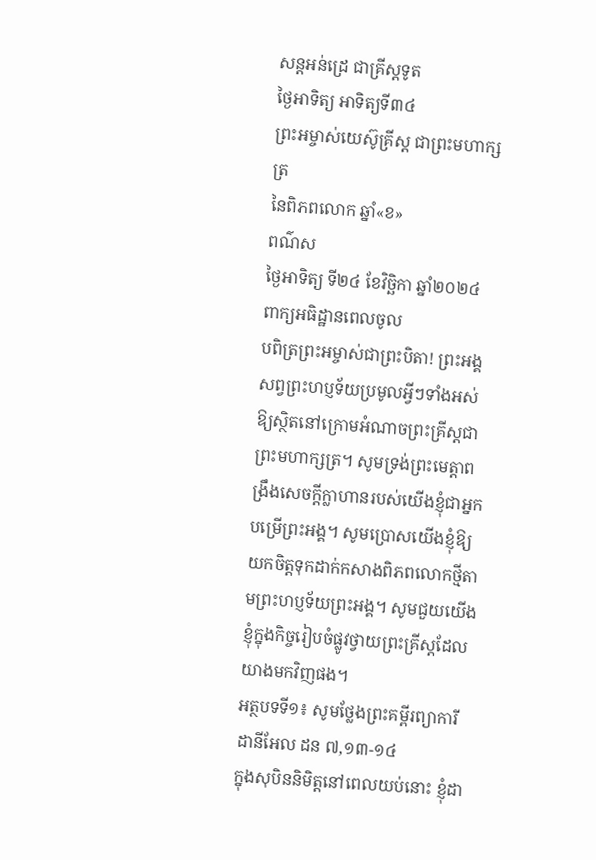សន្ដអន់ដ្រេ ជាគ្រីស្ដទូត
ថ្ងៃអាទិត្យ អាទិត្យទី៣៤
ព្រះអម្ចាស់យេស៊ូគ្រីស្ត ជាព្រះមហាក្សត្រ
នៃពិភពលោក ឆ្នាំ«ខ»
ពណ៌ស
ថ្ងៃអាទិត្យ ទី២៤ ខែវិច្ឆិកា ឆ្នាំ២០២៤
ពាក្យអធិដ្ឋានពេលចូល
បពិត្រព្រះអម្ចាស់ជាព្រះបិតា! ព្រះអង្គសព្វព្រះហប្ញទ័យប្រមូលអ្វីៗទាំងអស់ឱ្យស្ថិតនៅក្រោមអំណាចព្រះគ្រីស្តជាព្រះមហាក្សត្រ។ សូមទ្រង់ព្រះមេត្តាពង្រឹងសេចក្តីក្លាហានរបស់យើងខ្ញុំជាអ្នកបម្រើព្រះអង្គ។ សូមប្រោសយើងខ្ញុំឱ្យយកចិត្តទុកដាក់កសាងពិភពលោកថ្មីតាមព្រះហប្ញទ័យព្រះអង្គ។ សូមជួយយើងខ្ញុំក្នុងកិច្ចរៀបចំផ្លូវថ្វាយព្រះគ្រីស្តដែលយាងមកវិញផង។
អត្ថបទទី១៖ សូមថ្លែងព្រះគម្ពីរព្យាការីដានីអែល ដន ៧,១៣-១៤
ក្នុងសុបិននិមិត្តនៅពេលយប់នោះ ខ្ញុំដា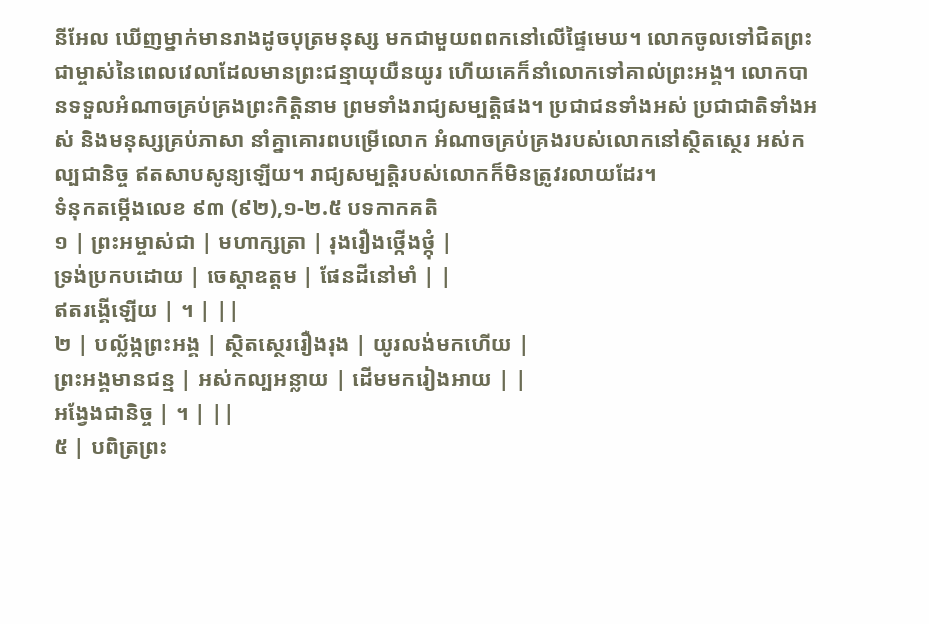នីអែល ឃើញម្នាក់មានរាងដូចបុត្រមនុស្ស មកជាមួយពពកនៅលើផ្ទៃមេឃ។ លោកចូលទៅជិតព្រះជាម្ចាស់នៃពេលវេលាដែលមានព្រះជន្មាយុយឺនយូរ ហើយគេក៏នាំលោកទៅគាល់ព្រះអង្គ។ លោកបានទទួលអំណាចគ្រប់គ្រងព្រះកិត្តិនាម ព្រមទាំងរាជ្យសម្បត្តិផង។ ប្រជាជនទាំងអស់ ប្រជាជាតិទាំងអស់ និងមនុស្សគ្រប់ភាសា នាំគ្នាគោរពបម្រើលោក អំណាចគ្រប់គ្រងរបស់លោកនៅស្ថិតស្ថេរ អស់កល្បជានិច្ច ឥតសាបសូន្យឡើយ។ រាជ្យសម្បត្តិរបស់លោកក៏មិនត្រូវរលាយដែរ។
ទំនុកតម្កើងលេខ ៩៣ (៩២),១-២.៥ បទកាកគតិ
១ | ព្រះអម្ចាស់ជា | មហាក្សត្រា | រុងរឿងថ្កើងថ្កុំ |
ទ្រង់ប្រកបដោយ | ចេស្តាឧត្តម | ផែនដីនៅមាំ | |
ឥតរង្គើឡើយ | ។ | ||
២ | បល្ល័ង្កព្រះអង្គ | ស្ថិតស្ថេររឿងរុង | យូរលង់មកហើយ |
ព្រះអង្គមានជន្ម | អស់កល្បអន្លាយ | ដើមមករៀងអាយ | |
អង្វែងជានិច្ច | ។ | ||
៥ | បពិត្រព្រះ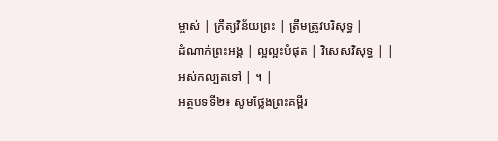ម្ចាស់ | ក្រឹត្យវិន័យព្រះ | ត្រឹមត្រូវបរិសុទ្ធ |
ដំណាក់ព្រះអង្គ | ល្អល្អះបំផុត | វិសេសវិសុទ្ធ | |
អស់កល្បតទៅ | ។ |
អត្ថបទទី២៖ សូមថ្លែងព្រះគម្ពីរ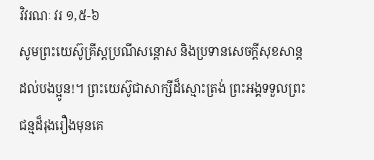វិវរណៈ វរ ១,៥-៦
សូមព្រះយេស៊ូគ្រីស្តប្រណីសន្តោស និងប្រទានសេចក្តីសុខសាន្តដល់បងប្អូន!។ ព្រះយេស៊ូជាសាក្សីដ៏ស្មោះត្រង់ ព្រះអង្គទទួលព្រះជន្មដ៏រុងរឿងមុនគេ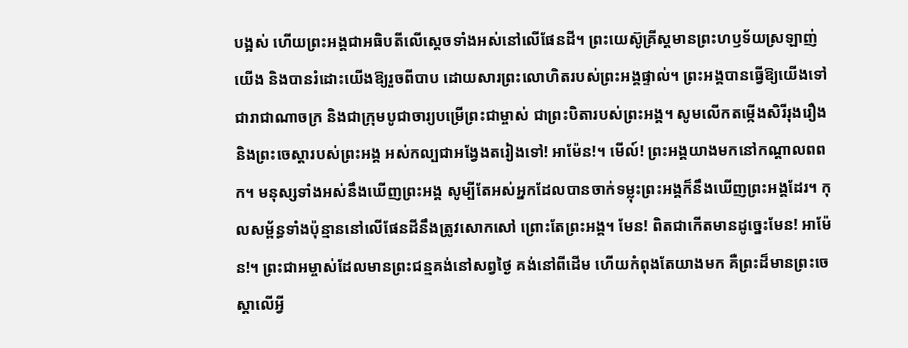បង្អស់ ហើយព្រះអង្គជាអធិបតីលើស្តេចទាំងអស់នៅលើផែនដី។ ព្រះយេស៊ូគ្រីស្តមានព្រះហឫទ័យស្រឡាញ់យើង និងបានរំដោះយើងឱ្យរួចពីបាប ដោយសារព្រះលោហិតរបស់ព្រះអង្គផ្ទាល់។ ព្រះអង្គបានធ្វើឱ្យយើងទៅជារាជាណាចក្រ និងជាក្រុមបូជាចារ្យបម្រើព្រះជាម្ចាស់ ជាព្រះបិតារបស់ព្រះអង្គ។ សូមលើកតម្កើងសិរីរុងរឿង និងព្រះចេស្តារបស់ព្រះអង្គ អស់កល្បជាអង្វែងតរៀងទៅ! អាម៉ែន!។ មើល៍! ព្រះអង្គយាងមកនៅកណ្តាលពពក។ មនុស្សទាំងអស់នឹងឃើញព្រះអង្គ សូម្បីតែអស់អ្នកដែលបានចាក់ទម្លុះព្រះអង្គក៏នឹងឃើញព្រះអង្គដែរ។ កុលសម្ព័ន្ធទាំងប៉ុន្មាននៅលើផែនដីនឹងត្រូវសោកសៅ ព្រោះតែព្រះអង្គ។ មែន! ពិតជាកើតមានដូច្នេះមែន! អាម៉ែន!។ ព្រះជាអម្ចាស់ដែលមានព្រះជន្មគង់នៅសព្វថ្ងៃ គង់នៅពីដើម ហើយកំពុងតែយាងមក គឺព្រះដ៏មានព្រះចេស្តាលើអ្វី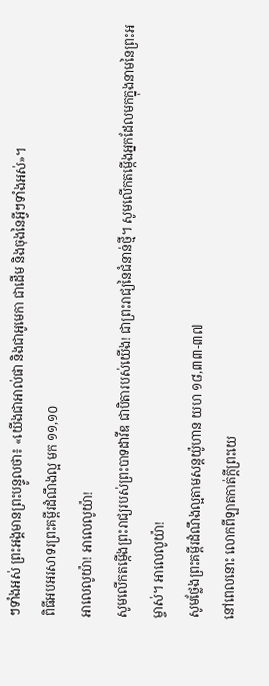ៗទាំងអស់ ព្រះអង្គមានព្រះបន្ទូលថា៖ «យើងជាអាល់ផា និងជាអូមេកា ជាដើម និងចុងនៃអ្វីៗទាំងអស់»។
ពិធីអបអរសាទរព្រះគម្ពីរដំណឹងល្អ មក ១១,១០
អាលេលូយ៉ា! អាលេលូយ៉ា!
សូមលើកតម្កើងព្រះរាជ្យរបស់ព្រះបាទដាវីឌ ជាបិតារបស់យើង! ជាព្រះរាជ្យនៃជំនាន់ថ្មី។ សូមលើកតម្កើងអ្នកដែលមកក្នុងនាមនៃព្រះអម្ចាស់។ អាលេលូយ៉ា!
សូមថ្លែងព្រះគម្ពីរដំណឹងល្អតាមសន្តយ៉ូហាន យហ ១៨,៣៣-៣៧
នៅពេលនោះ លោកពីឡាតកាត់ក្តីព្រះយេ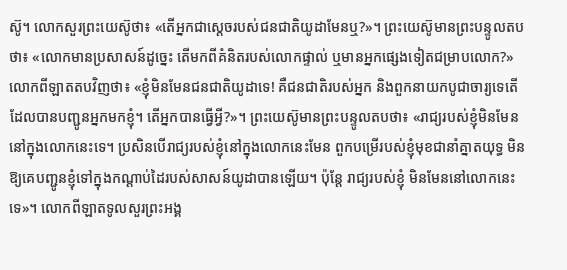ស៊ូ។ លោកសួរព្រះយេស៊ូថា៖ «តើអ្នកជាស្តេចរបស់ជនជាតិយូដាមែនឬ?»។ ព្រះយេស៊ូមានព្រះបន្ទូលតបថា៖ «លោកមានប្រសាសន៍ដូច្នេះ តើមកពីគំនិតរបស់លោកផ្ទាល់ ឬមានអ្នកផ្សេងទៀតជម្រាបលោក?» លោកពីឡាតតបវិញថា៖ «ខ្ញុំមិនមែនជនជាតិយូដាទេ! គឺជនជាតិរបស់អ្នក និងពួកនាយកបូជាចារ្យទេតើ ដែលបានបញ្ជូនអ្នកមកខ្ញុំ។ តើអ្នកបានធ្វើអ្វី?»។ ព្រះយេស៊ូមានព្រះបន្ទូលតបថា៖ «រាជ្យរបស់ខ្ញុំមិនមែននៅក្នុងលោកនេះទេ។ ប្រសិនបើរាជ្យរបស់ខ្ញុំនៅក្នុងលោកនេះមែន ពួកបម្រើរបស់ខ្ញុំមុខជានាំគ្នាតយុទ្ធ មិនឱ្យគេបញ្ជូនខ្ញុំទៅក្នុងកណ្តាប់ដៃរបស់សាសន៍យូដាបានឡើយ។ ប៉ុន្តែ រាជ្យរបស់ខ្ញុំ មិនមែននៅលោកនេះទេ»។ លោកពីឡាតទូលសួរព្រះអង្គ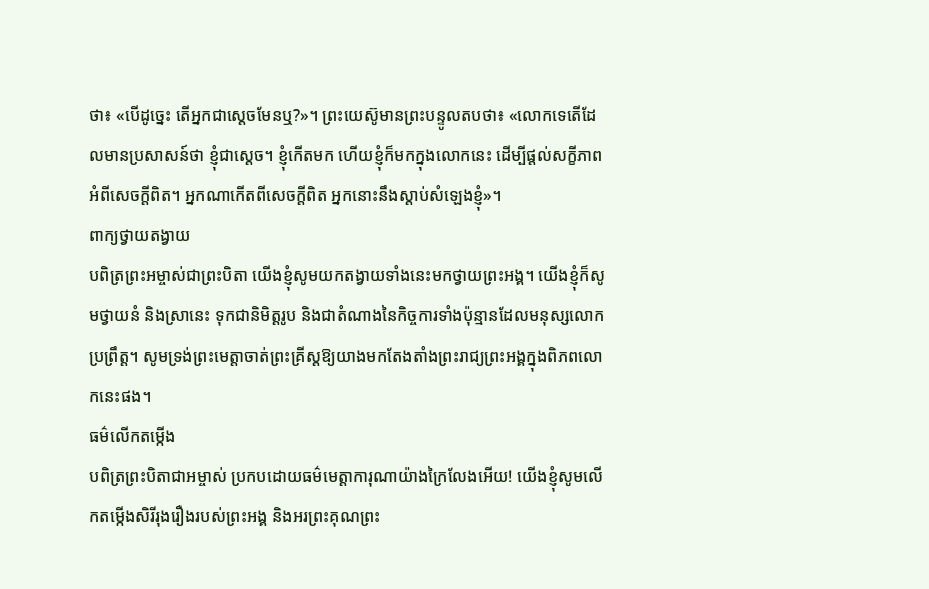ថា៖ «បើដូច្នេះ តើអ្នកជាស្តេចមែនឬ?»។ ព្រះយេស៊ូមានព្រះបន្ទូលតបថា៖ «លោកទេតើដែលមានប្រសាសន៍ថា ខ្ញុំជាស្តេច។ ខ្ញុំកើតមក ហើយខ្ញុំក៏មកក្នុងលោកនេះ ដើម្បីផ្តល់សក្ខីភាពអំពីសេចក្តីពិត។ អ្នកណាកើតពីសេចក្តីពិត អ្នកនោះនឹងស្តាប់សំឡេងខ្ញុំ»។
ពាក្យថ្វាយតង្វាយ
បពិត្រព្រះអម្ចាស់ជាព្រះបិតា យើងខ្ញុំសូមយកតង្វាយទាំងនេះមកថ្វាយព្រះអង្គ។ យើងខ្ញុំក៏សូមថ្វាយនំ និងស្រានេះ ទុកជានិមិត្តរូប និងជាតំណាងនៃកិច្ចការទាំងប៉ុន្មានដែលមនុស្សលោកប្រព្រឹត្ត។ សូមទ្រង់ព្រះមេត្តាចាត់ព្រះគ្រីស្តឱ្យយាងមកតែងតាំងព្រះរាជ្យព្រះអង្គក្នុងពិភពលោកនេះផង។
ធម៌លើកតម្កើង
បពិត្រព្រះបិតាជាអម្ចាស់ ប្រកបដោយធម៌មេត្តាការុណាយ៉ាងក្រៃលែងអើយ! យើងខ្ញុំសូមលើកតម្កើងសិរីរុងរឿងរបស់ព្រះអង្គ និងអរព្រះគុណព្រះ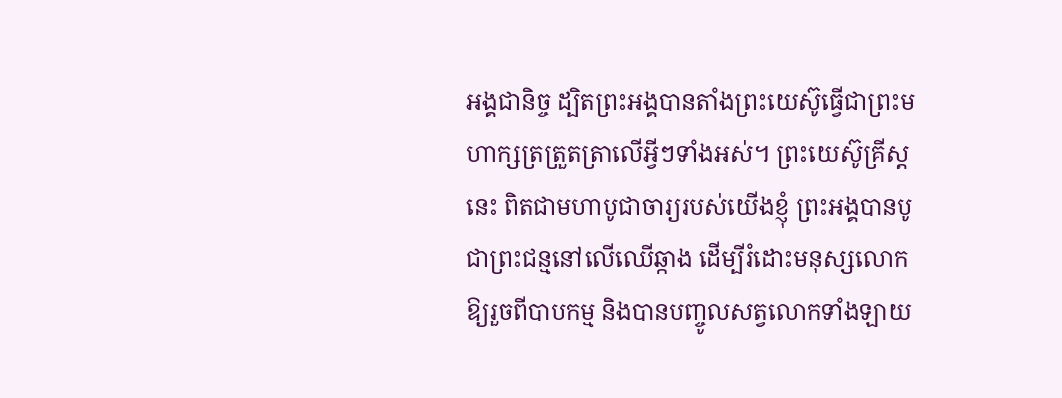អង្គជានិច្ច ដ្បិតព្រះអង្គបានតាំងព្រះយេស៊ូធ្វើជាព្រះមហាក្សត្រត្រួតត្រាលើអ្វីៗទាំងអស់។ ព្រះយេស៊ូគ្រីស្តនេះ ពិតជាមហាបូជាចារ្យរបស់យើងខ្ញុំ ព្រះអង្គបានបូជាព្រះជន្មនៅលើឈើឆ្កាង ដើម្បីរំដោះមនុស្សលោកឱ្យរួចពីបាបកម្ម និងបានបញ្ចូលសត្វលោកទាំងឡាយ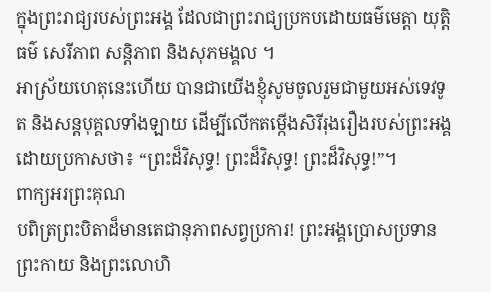ក្នុងព្រះរាជ្យរបស់ព្រះអង្គ ដែលជាព្រះរាជ្យប្រកបដោយធម៌មេត្តា យុត្តិធម៌ សេរីភាព សន្តិភាព និងសុភមង្គល ។
អាស្រ័យហេតុនេះហើយ បានជាយើងខ្ញុំសូមចូលរួមជាមួយអស់ទេវទូត និងសន្តបុគ្គលទាំងឡាយ ដើម្បីលើកតម្កើងសិរីរុងរឿងរបស់ព្រះអង្គ ដោយប្រកាសថា៖ “ព្រះដ៏វិសុទ្ធ! ព្រះដ៏វិសុទ្ធ! ព្រះដ៏វិសុទ្ធ!”។
ពាក្យអរព្រះគុណ
បពិត្រព្រះបិតាដ៏មានតេជានុភាពសព្វប្រការ! ព្រះអង្គប្រោសប្រទានព្រះកាយ និងព្រះលោហិ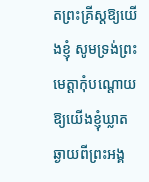តព្រះគ្រីស្តឱ្យយើងខ្ញុំ សូមទ្រង់ព្រះមេត្តាកុំបណ្តោយឱ្យយើងខ្ញុំឃ្លាតឆ្ងាយពីព្រះអង្គ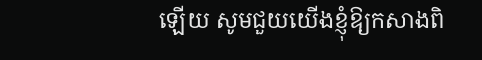ឡើយ សូមជួយយើងខ្ញុំឱ្យកសាងពិ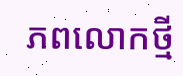ភពលោកថ្មី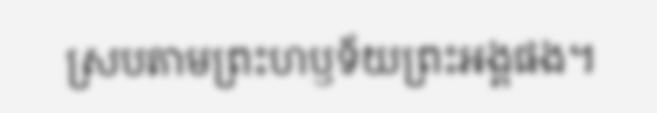ស្របតាមព្រះហឫទ័យព្រះអង្គផង។